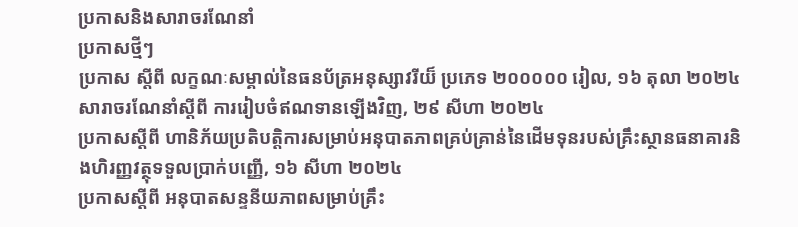ប្រកាសនិងសារាចរណែនាំ
ប្រកាសថ្មីៗ
ប្រកាស ស្ដីពី លក្ខណៈសម្គាល់នៃធនប័ត្រអនុស្សាវរីយ៏ ប្រភេទ ២០០០០០ រៀល, ១៦ តុលា ២០២៤
សារាចរណែនាំស្តីពី ការរៀបចំឥណទានឡើងវិញ, ២៩ សីហា ២០២៤
ប្រកាសស្តីពី ហានិភ័យប្រតិបត្តិការសម្រាប់អនុបាតភាពគ្រប់គ្រាន់នៃដើមទុនរបស់គ្រឹះស្ថានធនាគារនិងហិរញ្ញវត្ថុទទួលប្រាក់បញ្ញើ, ១៦ សីហា ២០២៤
ប្រកាសស្តីពី អនុបាតសន្ទនីយភាពសម្រាប់គ្រឹះ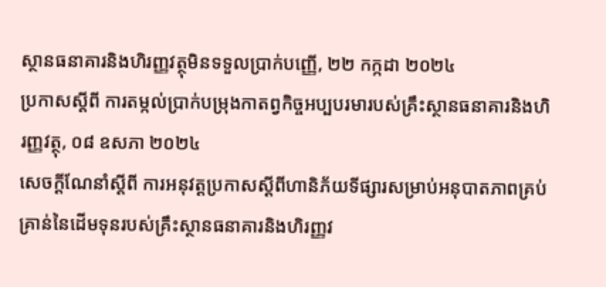ស្ថានធនាគារនិងហិរញ្ញវត្ថុមិនទទួលប្រាក់បញ្ញើ, ២២ កក្កដា ២០២៤
ប្រកាសស្តីពី ការតម្កល់ប្រាក់បម្រុងកាតព្វកិច្ចអប្បបរមារបស់គ្រឹះស្ថានធនាគារនិងហិរញ្ញវត្ថុ, ០៨ ឧសភា ២០២៤
សេចក្តីណែនាំស្តីពី ការអនុវត្តប្រកាសស្តីពីហានិភ័យទីផ្សារសម្រាប់អនុបាតភាពគ្រប់គ្រាន់នៃដើមទុនរបស់គ្រឹះស្ថានធនាគារនិងហិរញ្ញវ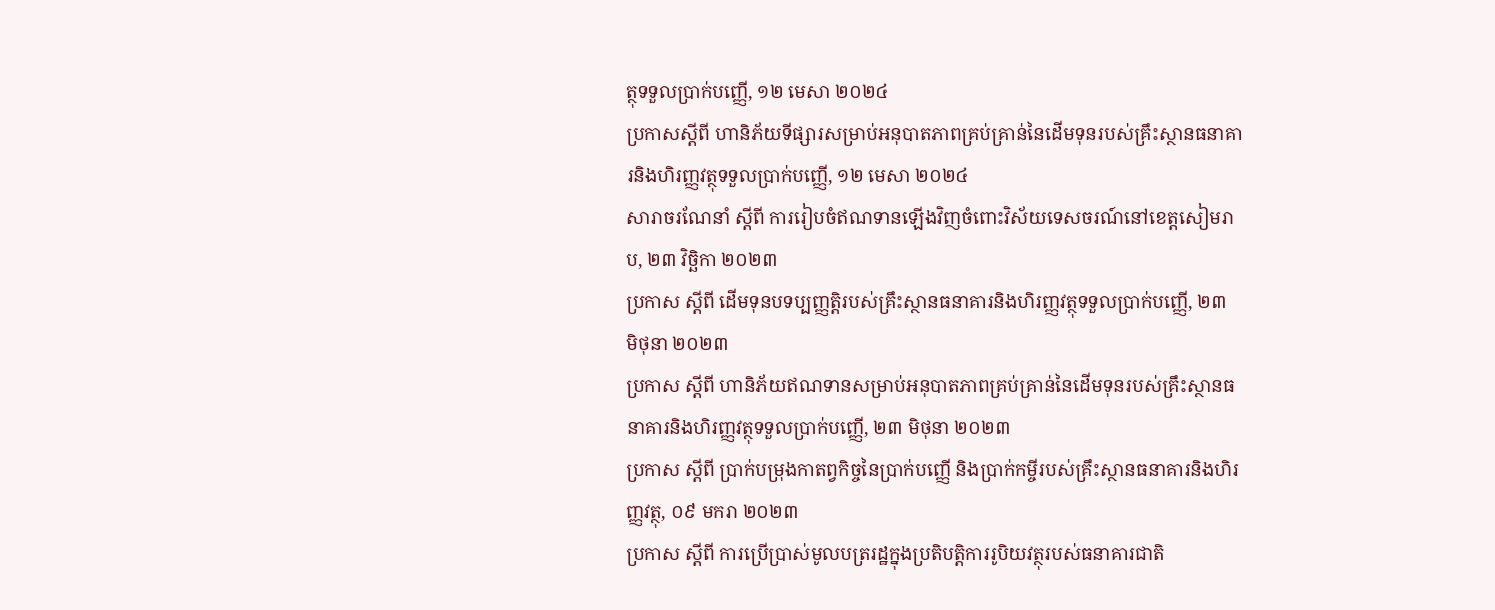ត្ថុទទួលប្រាក់បញ្ញើ, ១២ មេសា ២០២៤
ប្រកាសស្តីពី ហានិភ័យទីផ្សារសម្រាប់អនុបាតភាពគ្រប់គ្រាន់នៃដើមទុនរបស់គ្រឹះស្ថានធនាគារនិងហិរញ្ញវត្ថុទទួលប្រាក់បញ្ញើ, ១២ មេសា ២០២៤
សារាចរណែនាំ ស្តីពី ការរៀបចំឥណទានឡើងវិញចំពោះវិស័យទេសចរណ៍នៅខេត្តសៀមរាប, ២៣ វិចិ្ឆកា ២០២៣
ប្រកាស ស្តីពី ដើមទុនបទប្បញ្ញត្តិរបស់គ្រឹះស្ថានធនាគារនិងហិរញ្ញវត្ថុទទួលប្រាក់បញ្ញើ, ២៣ មិថុនា ២០២៣
ប្រកាស ស្តីពី ហានិភ័យឥណទានសម្រាប់អនុបាតភាពគ្រប់គ្រាន់នៃដើមទុនរបស់គ្រឹះស្ថានធនាគារនិងហិរញ្ញវត្ថុទទួលប្រាក់បញ្ញើ, ២៣ មិថុនា ២០២៣
ប្រកាស ស្តីពី ប្រាក់បម្រុងកាតព្វកិច្ចនៃប្រាក់បញ្ញើ និងប្រាក់កម្ចីរបស់គ្រឹះស្ថានធនាគារនិងហិរញ្ញវត្ថុ, ០៩ មករា ២០២៣
ប្រកាស ស្តីពី ការប្រេីប្រាស់មូលបត្ររដ្ឋក្នុងប្រតិបត្តិការរូបិយវត្ថុរបស់ធនាគារជាតិ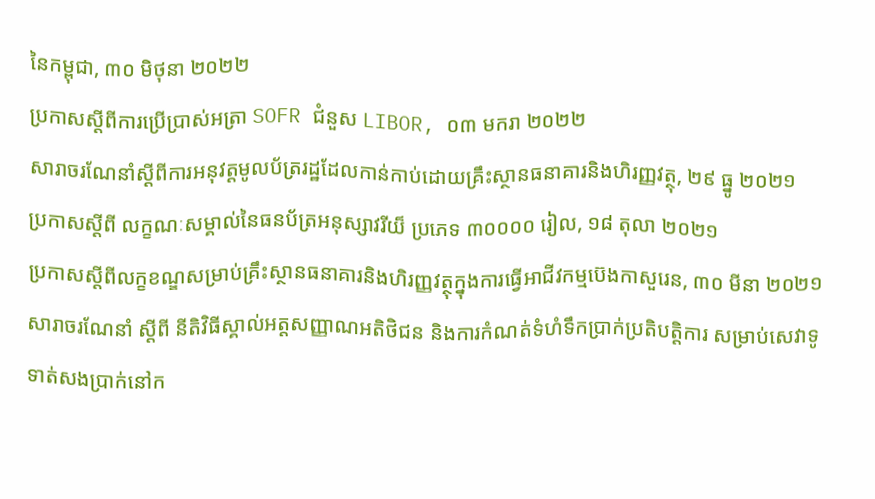នៃកម្ពុជា, ៣០ មិថុនា ២០២២
ប្រកាសស្ដីពីការប្រើប្រាស់អត្រា SOFR ជំនួស LIBOR, ០៣ មករា ២០២២
សារាចរណែនាំស្ដីពីការអនុវត្តមូលប័ត្ររដ្ឋដែលកាន់កាប់ដោយគ្រឹះស្ថានធនាគារនិងហិរញ្ញវត្ថុ, ២៩ ធ្នូ ២០២១
ប្រកាសស្ដីពី លក្ខណៈសម្គាល់នៃធនប័ត្រអនុស្សាវរីយ៏ ប្រភេទ ៣០០០០ រៀល, ១៨ តុលា ២០២១
ប្រកាសស្តីពីលក្ខខណ្ឌសម្រាប់គ្រឹះស្ថានធនាគារនិងហិរញ្ញវត្ថុក្នុងការធ្វើអាជីវកម្មប៊េងកាសួរេន, ៣០ មីនា ២០២១
សារាចរណែនាំ ស្តីពី នីតិវិធីស្គាល់អត្តសញ្ញាណអតិថិជន និងការកំណត់ទំហំទឹកប្រាក់ប្រតិបត្តិការ សម្រាប់សេវាទូទាត់សងប្រាក់នៅក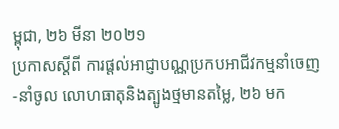ម្ពុជា, ២៦ មីនា ២០២១
ប្រកាសស្តីពី ការផ្តល់អាជ្ញាបណ្ណប្រកបអាជីវកម្មនាំចេញ-នាំចូល លោហធាតុនិងត្បូងថ្មមានតម្លៃ, ២៦ មក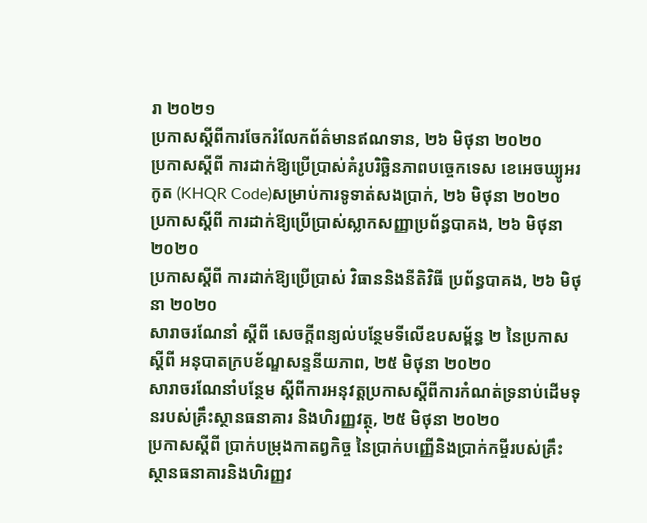រា ២០២១
ប្រកាសស្តីពីការចែករំលែកព័ត៌មានឥណទាន, ២៦ មិថុនា ២០២០
ប្រកាសស្តីពី ការដាក់ឱ្យប្រើប្រាស់គំរូបរិច្ឆិនភាពបច្ចេកទេស ខេអេចឃ្យូអរកូត (KHQR Code)សម្រាប់ការទូទាត់សងប្រាក់, ២៦ មិថុនា ២០២០
ប្រកាសស្តីពី ការដាក់ឱ្យប្រើប្រាស់ស្លាកសញ្ញាប្រព័ន្ធបាគង, ២៦ មិថុនា ២០២០
ប្រកាសស្តីពី ការដាក់ឱ្យប្រើប្រាស់ វិធាននិងនីតិវិធី ប្រព័ន្ធបាគង, ២៦ មិថុនា ២០២០
សារាចរណែនាំ ស្តីពី សេចក្តីពន្យល់បន្ថែមទីលើឧបសម្ព័ន្ធ ២ នៃប្រកាសស្តីពី អនុបាតក្របខ័ណ្ឌសន្ទនីយភាព, ២៥ មិថុនា ២០២០
សារាចរណែនាំបន្ថែម ស្តីពីការអនុវត្តប្រកាសស្តីពីការកំណត់ទ្រនាប់ដើមទុនរបស់គ្រឹះស្ថានធនាគារ និងហិរញ្ញវត្ថុ, ២៥ មិថុនា ២០២០
ប្រកាសស្តីពី ប្រាក់បម្រុងកាតព្វកិច្ច នៃប្រាក់បញ្ញើនិងប្រាក់កម្ចីរបស់គ្រឹះស្ថានធនាគារនិងហិរញ្ញវ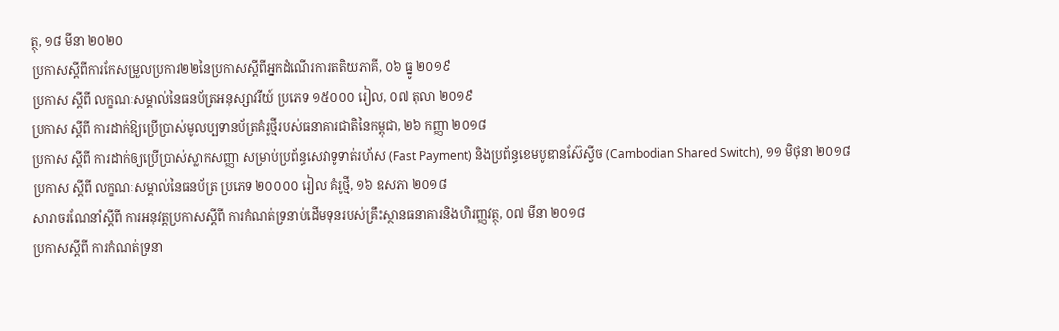ត្ថុ, ១៨ មីនា ២០២០
ប្រកាសស្តីពីការកែសម្រួលប្រការ២២នៃប្រកាសស្តីពីអ្នកដំណើរការតតិយភាគី, ០៦ ធ្នូ ២០១៩
ប្រកាស ស្តីពី លក្ខណៈសម្គាល់នៃធនប័ត្រអនុស្សាវរីយ៍ ប្រភេទ ១៥០០០ រៀល, ០៧ តុលា ២០១៩
ប្រកាស ស្តីពី ការដាក់ឱ្យប្រើប្រាស់មូលប្បទានប័ត្រគំរូថ្មីរបស់ធនាគារជាតិនៃកម្ពុជា, ២៦ កញ្ញា ២០១៨
ប្រកាស ស្តីពី ការដាក់ឲ្យប្រើប្រាស់ស្លាកសញ្ញា សម្រាប់ប្រព័ន្ធសេវាទូទាត់រហ័ស (Fast Payment) និងប្រព័ន្ធខេមបូឌានស៊ែស្វីច (Cambodian Shared Switch), ១១ មិថុនា ២០១៨
ប្រកាស ស្តីពី លក្ខណៈសម្គាល់នៃធនប័ត្រ ប្រភេទ ២០០០០ រៀល គំរូថ្មី, ១៦ ឧសភា ២០១៨
សារាចរណែនាំស្តីពី ការអនុវត្តប្រកាសស្តីពី ការកំណត់ទ្រនាប់ដើមទុនរបស់គ្រឹះស្ថានធនាគារនិងហិរញ្ញវត្ថុ, ០៧ មីនា ២០១៨
ប្រកាសស្តីពី ការកំណត់ទ្រនា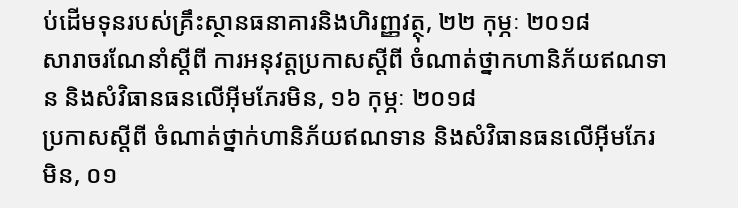ប់ដើមទុនរបស់គ្រឹះស្ថានធនាគារនិងហិរញ្ញវត្ថុ, ២២ កុម្ភៈ ២០១៨
សារាចរណែនាំស្តីពី ការអនុវត្តប្រកាសស្តីពី ចំណាត់ថ្នាកហានិភ័យឥណទាន និងសំវិធានធនលើអុីមភែរមិន, ១៦ កុម្ភៈ ២០១៨
ប្រកាសស្តីពី ចំណាត់ថ្នាក់ហានិភ័យឥណទាន និងសំវិធានធនលើអ៊ីមភែរមិន, ០១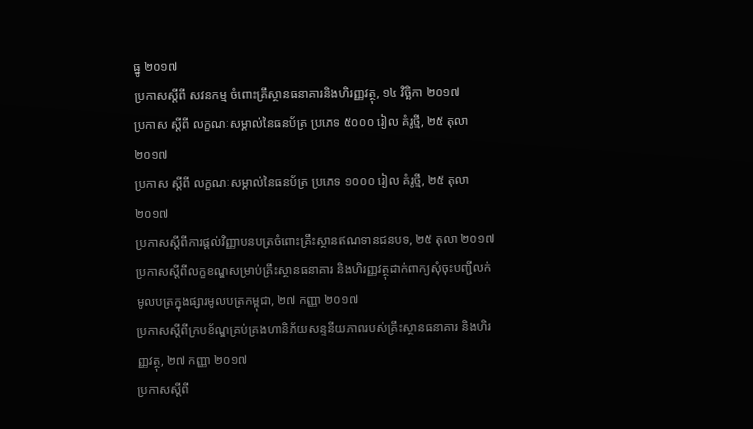ធ្នូ ២០១៧
ប្រកាសស្តីពី សវនកម្ម ចំពោះគ្រឹស្ថានធនាគារនិងហិរញ្ញវត្ថុ, ១៤ វិចិ្ឆកា ២០១៧
ប្រកាស ស្តីពី លក្ខណៈសម្គាល់នៃធនប័ត្រ ប្រភេទ ៥០០០ រៀល គំរូថ្មី, ២៥ តុលា ២០១៧
ប្រកាស ស្តីពី លក្ខណៈសម្គាល់នៃធនប័ត្រ ប្រភេទ ១០០០ រៀល គំរូថ្មី, ២៥ តុលា ២០១៧
ប្រកាសស្តីពីការផ្តល់វិញ្ញាបនបត្រចំពោះគ្រឹះស្ថានឥណទានជនបទ, ២៥ តុលា ២០១៧
ប្រកាសស្តីពីលក្ខខណ្ឌសម្រាប់គ្រឹះស្ថានធនាគារ និងហិរញ្ញវត្ថុដាក់ពាក្យសុំចុះបញ្ជីលក់មូលបត្រក្នុងផ្សារមូលបត្រកម្ពុជា, ២៧ កញ្ញា ២០១៧
ប្រកាសស្តីពីក្របខ័ណ្ឌគ្រប់គ្រងហានិភ័យសន្ទនីយភាពរបស់គ្រឹះស្ថានធនាគារ និងហិរញ្ញវត្ថុ, ២៧ កញ្ញា ២០១៧
ប្រកាសស្តីពី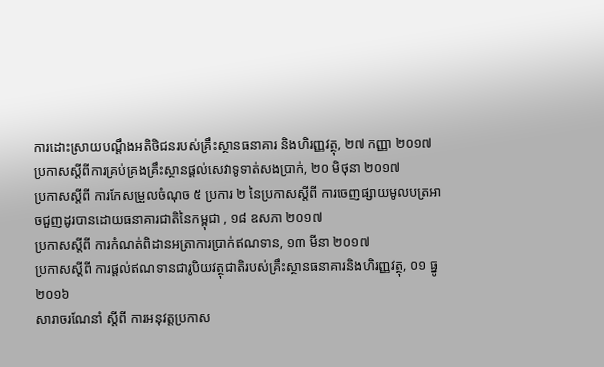ការដោះស្រាយបណ្តឹងអតិថិជនរបស់គ្រឹះស្ថានធនាគារ និងហិរញ្ញវត្ថុ, ២៧ កញ្ញា ២០១៧
ប្រកាសស្តីពីការគ្រប់គ្រងគ្រឹះស្ថានផ្តល់សេវាទូទាត់សងប្រាក់, ២០ មិថុនា ២០១៧
ប្រកាសស្តីពី ការកែសម្រួលចំណុច ៥ ប្រការ ២ នៃប្រកាសស្តីពី ការចេញផ្សាយមូលបត្រអាចជួញដូរបានដោយធនាគារជាតិនៃកម្ពុជា , ១៨ ឧសភា ២០១៧
ប្រកាសស្តីពី ការកំណត់ពិដានអត្រាការប្រាក់ឥណទាន, ១៣ មីនា ២០១៧
ប្រកាសស្តីពី ការផ្តល់ឥណទានជារូបិយវត្ថុជាតិរបស់គ្រឹះស្ថានធនាគារនិងហិរញ្ញវត្ថុ, ០១ ធ្នូ ២០១៦
សារាចរណែនាំ ស្តីពី ការអនុវត្តប្រកាស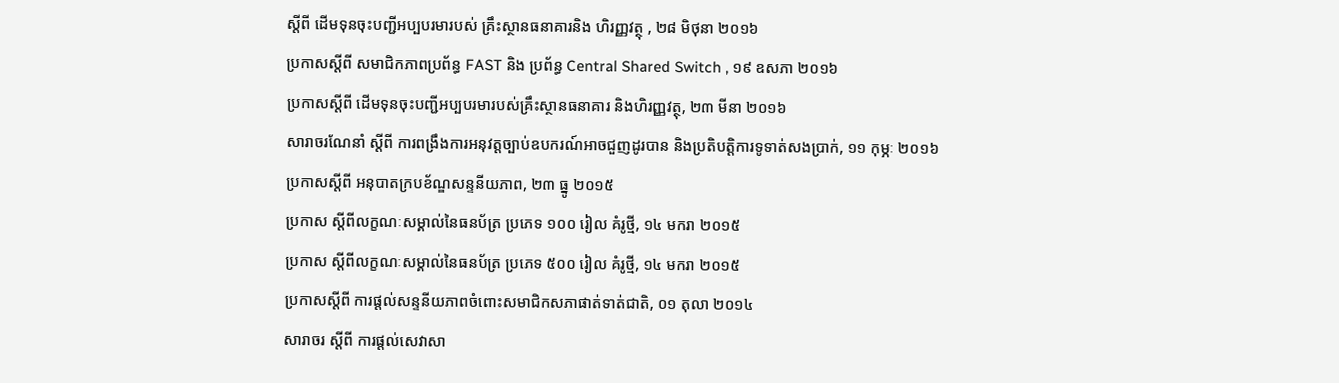ស្តីពី ដើមទុនចុះបញ្ជីអប្បបរមារបស់ គ្រឹះស្ថានធនាគារនិង ហិរញ្ញវត្ថុ , ២៨ មិថុនា ២០១៦
ប្រកាសស្តីពី សមាជិកភាពប្រព័ន្ធ FAST និង ប្រព័ន្ធ Central Shared Switch , ១៩ ឧសភា ២០១៦
ប្រកាសស្តីពី ដើមទុនចុះបញ្ជីអប្បបរមារបស់គ្រឹះស្ថានធនាគារ និងហិរញ្ញវត្ថុ, ២៣ មីនា ២០១៦
សារាចរណែនាំ ស្តីពី ការពង្រឹងការអនុវត្តច្បាប់ឧបករណ៍អាចជួញដូរបាន និងប្រតិបត្តិការទូទាត់សងប្រាក់, ១១ កុម្ភៈ ២០១៦
ប្រកាសស្តីពី អនុបាតក្របខ័ណ្ឌសន្ទនីយភាព, ២៣ ធ្នូ ២០១៥
ប្រកាស ស្តីពីលក្ខណៈសម្គាល់នៃធនប័ត្រ ប្រភេទ ១០០ រៀល គំរូថ្មី, ១៤ មករា ២០១៥
ប្រកាស ស្តីពីលក្ខណៈសម្គាល់នៃធនប័ត្រ ប្រភេទ ៥០០ រៀល គំរូថ្មី, ១៤ មករា ២០១៥
ប្រកាសស្តីពី ការផ្តល់សន្ទនីយភាពចំពោះសមាជិកសភាផាត់ទាត់ជាតិ, ០១ តុលា ២០១៤
សារាចរ ស្តីពី ការផ្តល់សេវាសា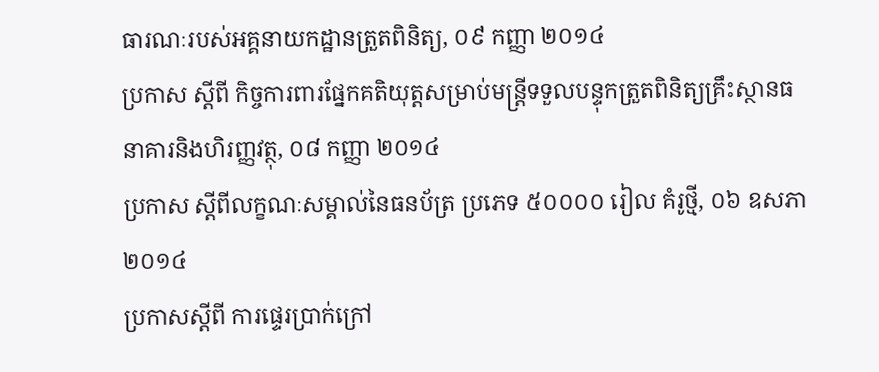ធារណៈរបស់អគ្គនាយកដ្ឋានត្រួតពិនិត្យ, ០៩ កញ្ញា ២០១៤
ប្រកាស ស្តីពី កិច្ចការពារផ្នែកគតិយុត្តសម្រាប់មន្រ្តីទទួលបន្ទុកត្រួតពិនិត្យគ្រឹះស្ថានធនាគារនិងហិរញ្ញវត្ថុ, ០៨ កញ្ញា ២០១៤
ប្រកាស ស្តីពីលក្ខណៈសម្គាល់នៃធនប័ត្រ ប្រភេទ ៥០០០០ រៀល គំរូថ្មី, ០៦ ឧសភា ២០១៤
ប្រកាសស្តីពី ការផ្ទេរប្រាក់ក្រៅ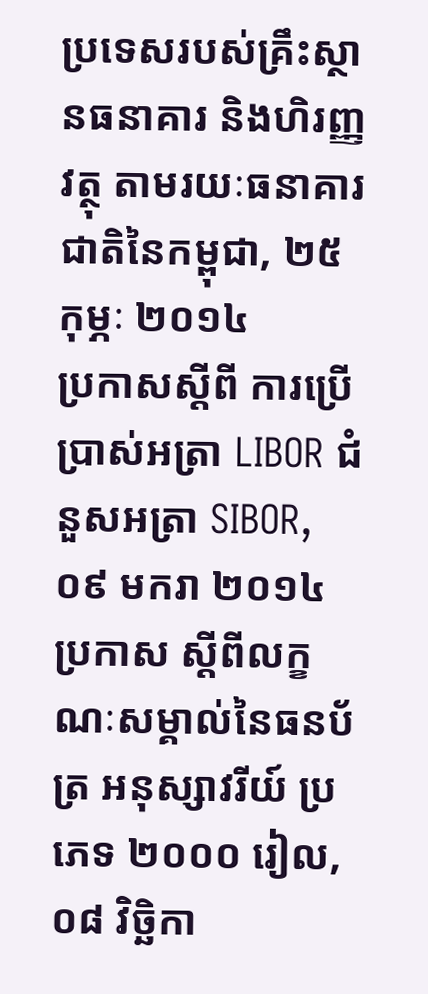ប្រទេសរបស់គ្រឹះស្ថានធនាគារ និងហិរញ្ញវត្ថុ តាមរយៈធនាគារជាតិនៃកម្ពុជា, ២៥ កុម្ភៈ ២០១៤
ប្រកាសស្តីពី ការប្រើប្រាស់អត្រា LIBOR ជំនួសអត្រា SIBOR, ០៩ មករា ២០១៤
ប្រកាស ស្តីពីលក្ខណៈសម្គាល់នៃធនប័ត្រ អនុស្សាវរីយ៍ ប្រភេទ ២០០០ រៀល, ០៨ វិចិ្ឆកា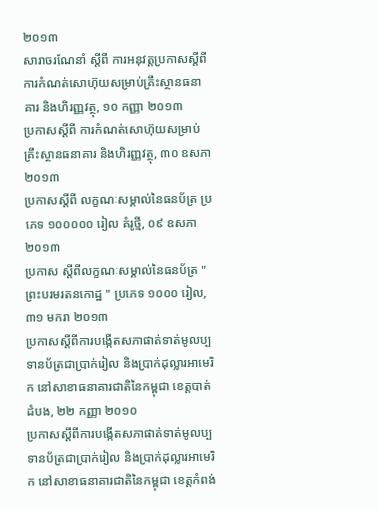២០១៣
សារាចរណែនាំ ស្តីពី ការអនុវត្តប្រកាសស្តីពីការកំណត់សោហ៊ុយសម្រាប់គ្រឹះស្ថានធនាគារ និងហិរញ្ញវត្ថុ, ១០ កញ្ញា ២០១៣
ប្រកាសស្តីពី ការកំណត់សោហ៊ុយសម្រាប់គ្រឹះស្ថានធនាគារ និងហិរញ្ញវត្ថុ, ៣០ ឧសភា ២០១៣
ប្រកាសស្តីពី លក្ខណៈសម្គាល់នៃធនប័ត្រ ប្រភេទ ១០០០០០ រៀល គំរូថ្មី, ០៩ ឧសភា ២០១៣
ប្រកាស ស្តីពីលក្ខណៈសម្គាល់នៃធនប័ត្រ " ព្រះបរមរតនកោដ្ឋ " ប្រភេទ ១០០០ រៀល, ៣១ មករា ២០១៣
ប្រកាសស្តីពីការបង្កើតសភាផាត់ទាត់មូលប្បទានប័ត្រជាប្រាក់រៀល និងប្រាក់ដុល្លារអាមេរិក នៅសាខាធនាគារជាតិនៃកម្ពុជា ខេត្តបាត់ដំបង, ២២ កញ្ញា ២០១០
ប្រកាសស្តីពីការបង្កើតសភាផាត់ទាត់មូលប្បទានប័ត្រជាប្រាក់រៀល និងប្រាក់ដុល្លារអាមេរិក នៅសាខាធនាគារជាតិនៃកម្ពុជា ខេត្តកំពង់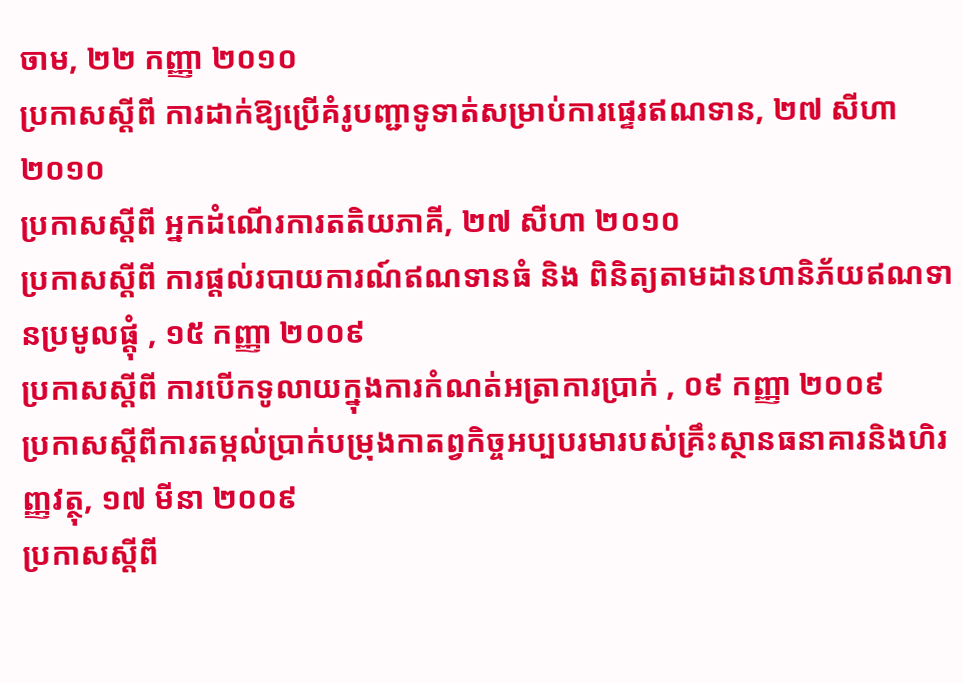ចាម, ២២ កញ្ញា ២០១០
ប្រកាសស្តីពី ការដាក់ឱ្យប្រើគំរូបញ្ជាទូទាត់សម្រាប់ការផ្ទេរឥណទាន, ២៧ សីហា ២០១០
ប្រកាសស្តីពី អ្នកដំណើរការតតិយភាគី, ២៧ សីហា ២០១០
ប្រកាសស្តីពី ការផ្តល់របាយការណ៍ឥណទានធំ និង ពិនិត្យតាមដានហានិភ័យឥណទានប្រមូលផ្តុំ , ១៥ កញ្ញា ២០០៩
ប្រកាសស្តីពី ការបើកទូលាយក្នុងការកំណត់អត្រាការប្រាក់ , ០៩ កញ្ញា ២០០៩
ប្រកាសស្តីពីការតម្កល់ប្រាក់បម្រុងកាតព្វកិច្ចអប្បបរមារបស់គ្រឹះស្ថានធនាគារនិងហិរញ្ញវត្ថុ, ១៧ មីនា ២០០៩
ប្រកាសស្តីពី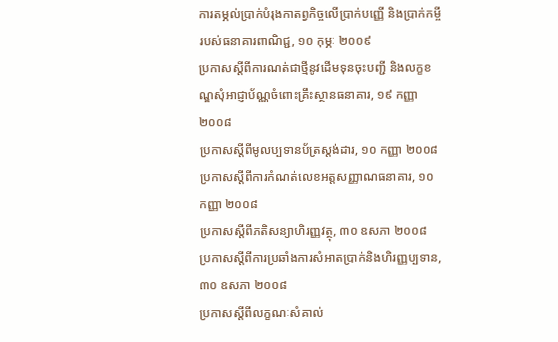ការតម្ភល់ប្រាក់បំរុងកាតព្វកិច្ចលើប្រាក់បញ្ញើ និងប្រាក់កម្ចីរបស់ធនាគារពាណិជ្ជ, ១០ កុម្ភៈ ២០០៩
ប្រកាសស្តីពីការណត់ជាថ្មីនូវដើមទុនចុះបញ្ជី និងលក្ខខណ្ឌសុំអាជ្ញាប័ណ្ណចំពោះគ្រឹះស្ថានធនាគារ, ១៩ កញ្ញា ២០០៨
ប្រកាសស្តីពីមូលប្បទានប័ត្រស្តង់ដារ, ១០ កញ្ញា ២០០៨
ប្រកាសស្តីពីការកំណត់លេខអត្តសញ្ញាណធនាគារ, ១០ កញ្ញា ២០០៨
ប្រកាសស្តីពីភតិសន្យាហិរញ្ញវត្ថុ, ៣០ ឧសភា ២០០៨
ប្រកាសស្តីពីការប្រឆាំងការសំអាតប្រាក់និងហិរញ្ញប្បទាន, ៣០ ឧសភា ២០០៨
ប្រកាសស្តីពីលក្ខណៈសំគាល់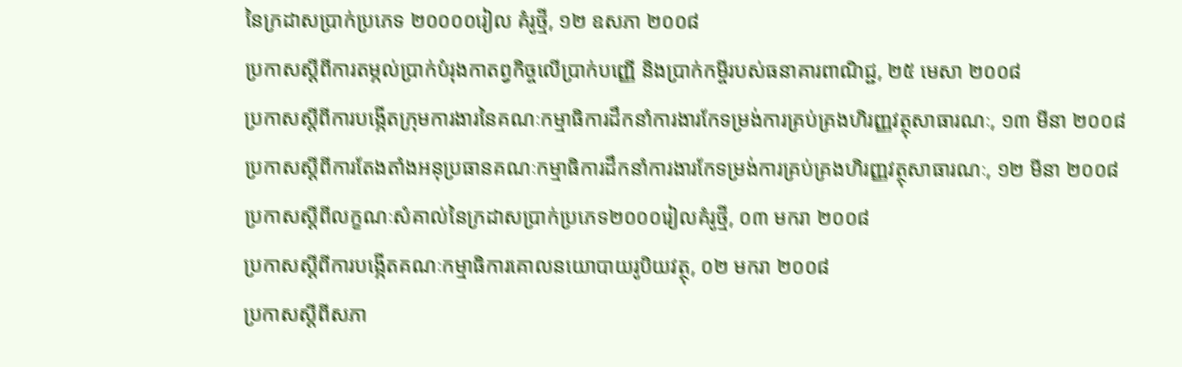នៃក្រដាសប្រាក់ប្រភេទ ២០០០០រៀល គំរូថ្មី, ១២ ឧសភា ២០០៨
ប្រកាសស្តីពីការតម្ភល់ប្រាក់បំរុងកាតព្វកិច្ចលើប្រាក់បញ្ញើ និងប្រាក់កម្ចីរបស់ធនាគារពាណិជ្ជ, ២៥ មេសា ២០០៨
ប្រកាសស្តីពីការបង្ភើតក្រុមការងារនៃគណៈកម្មាធិការដឹកនាំការងារកែទម្រង់ការគ្រប់គ្រងហិរញ្ញវត្ថុសាធារណៈ, ១៣ មីនា ២០០៨
ប្រកាសស្តីពីការតែងតាំងអនុប្រធានគណៈកម្មាធិការដឹកនាំការងារកែទម្រង់ការគ្រប់គ្រងហិរញ្ញវត្ថុសាធារណៈ, ១២ មីនា ២០០៨
ប្រកាសស្តីពីលក្ខណៈសំគាល់នៃក្រដាសប្រាក់ប្រភេទ២០០០រៀលគំរូថ្មី, ០៣ មករា ២០០៨
ប្រកាសស្តីពីការបង្ភើតគណៈកម្មាធិការគោលនយោបាយរូបិយវត្ថុ, ០២ មករា ២០០៨
ប្រកាសស្តីពីសភា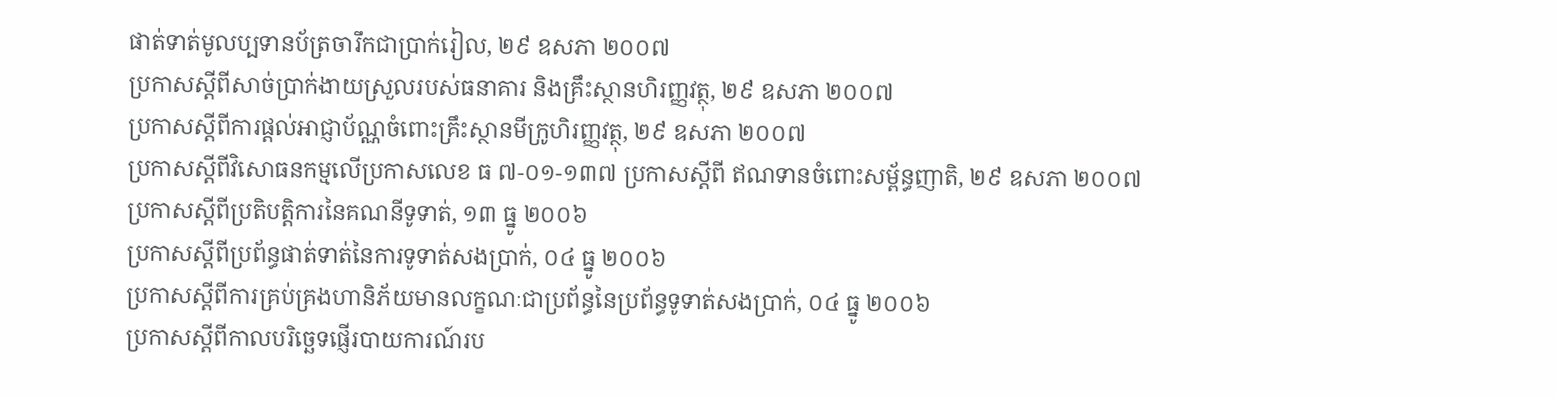ផាត់ទាត់មូលប្បទានប័ត្រចារឹកជាប្រាក់រៀល, ២៩ ឧសភា ២០០៧
ប្រកាសស្តីពីសាច់ប្រាក់ងាយស្រួលរបស់ធនាគារ និងគ្រឹះស្ថានហិរញ្ញវត្ថុ, ២៩ ឧសភា ២០០៧
ប្រកាសស្តីពីការផ្តល់អាជ្ញាប័ណ្ណចំពោះគ្រឹះស្ថានមីក្រូហិរញ្ញវត្ថុ, ២៩ ឧសភា ២០០៧
ប្រកាសស្តីពីវិសោធនកម្មលើប្រកាសលេខ ធ ៧-០១-១៣៧ ប្រកាសស្តីពី ឥណទានចំពោះសម្ព័ន្ធញាតិ, ២៩ ឧសភា ២០០៧
ប្រកាសស្តីពីប្រតិបត្តិការនៃគណនីទូទាត់, ១៣ ធ្នូ ២០០៦
ប្រកាសស្តីពីប្រព័ន្ធផាត់ទាត់នៃការទូទាត់សងប្រាក់, ០៤ ធ្នូ ២០០៦
ប្រកាសស្តីពីការគ្រប់គ្រងហានិភ័យមានលក្ខណៈជាប្រព័ន្ធនៃប្រព័ន្ធទូទាត់សងប្រាក់, ០៤ ធ្នូ ២០០៦
ប្រកាសស្តីពីកាលបរិច្ឆេទផ្ញើរបាយការណ៍រប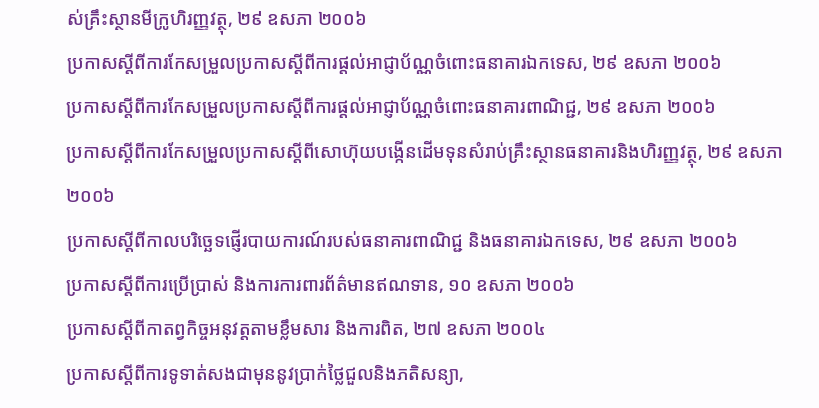ស់គ្រឹះស្ថានមីក្រូហិរញ្ញវត្ថុ, ២៩ ឧសភា ២០០៦
ប្រកាសស្តីពីការកែសម្រួលប្រកាសស្តីពីការផ្តល់អាជ្ញាប័ណ្ណចំពោះធនាគារឯកទេស, ២៩ ឧសភា ២០០៦
ប្រកាសស្តីពីការកែសម្រួលប្រកាសស្តីពីការផ្តល់អាជ្ញាប័ណ្ណចំពោះធនាគារពាណិជ្ជ, ២៩ ឧសភា ២០០៦
ប្រកាសស្តីពីការកែសម្រួលប្រកាសស្តីពីសោហ៊ុយបង្កើនដើមទុនសំរាប់គ្រឹះស្ថានធនាគារនិងហិរញ្ញវត្ថុ, ២៩ ឧសភា ២០០៦
ប្រកាសស្តីពីកាលបរិច្ឆេទផ្ញើរបាយការណ៍របស់ធនាគារពាណិជ្ជ និងធនាគារឯកទេស, ២៩ ឧសភា ២០០៦
ប្រកាសស្តីពីការប្រើប្រាស់ និងការការពារព័ត៌មានឥណទាន, ១០ ឧសភា ២០០៦
ប្រកាសស្តីពីកាតព្វកិច្ចអនុវត្តតាមខ្លឹមសារ និងការពិត, ២៧ ឧសភា ២០០៤
ប្រកាសស្តីពីការទូទាត់សងជាមុននូវប្រាក់ថ្លៃជួលនិងភតិសន្យា,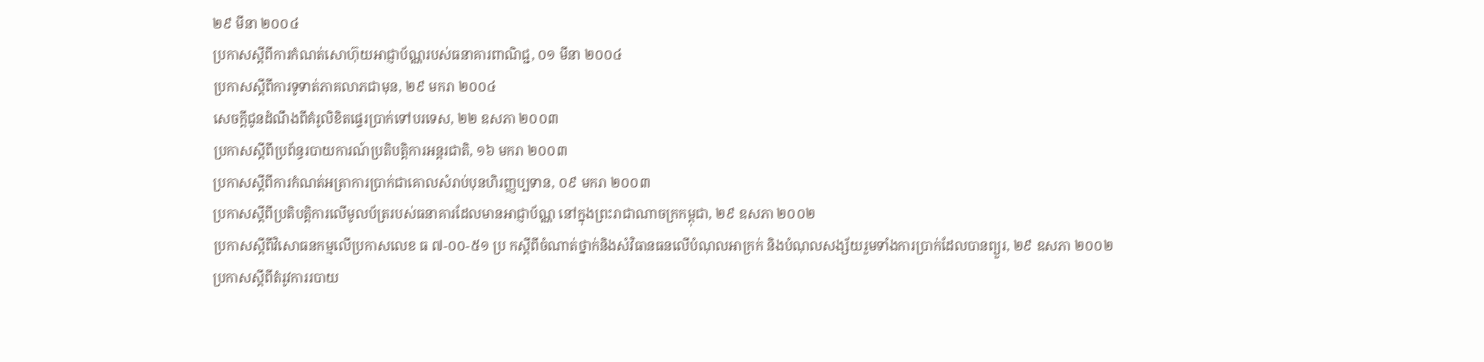២៩ មីនា ២០០៤
ប្រកាសស្តីពីការកំណត់សោហ៊ុយអាជ្ញាប័ណ្ណរបស់ធនាគារពាណិជ្ជ, ០១ មីនា ២០០៤
ប្រកាសស្តីពីការទូទាត់ភាគលាភជាមុន, ២៩ មករា ២០០៤
សេចក្តីជូនដំណឹងពីគំរូលិខិតផ្ទេរប្រាក់ទៅបរទេស, ២២ ឧសភា ២០០៣
ប្រកាសស្តីពីប្រព័ន្ធរបាយការណ៍ប្រតិបត្តិការអន្តរជាតិ, ១៦ មករា ២០០៣
ប្រកាសស្តីពីការកំណត់អត្រាការប្រាក់ជាគោលសំរាប់បុនហិរញ្ញប្បទាន, ០៩ មករា ២០០៣
ប្រកាសស្តីពីប្រតិបត្តិការលើមូលប័ត្ររបស់ធនាគារដែលមានអាជ្ញាប័ណ្ណ នៅក្នុងព្រះរាជាណាចក្រកម្ពុជា, ២៩ ឧសភា ២០០២
ប្រកាសស្តីពីវិសោធនកម្មលើប្រកាសលេខ ធ ៧-០០-៥១ ប្រ កស្តីពីចំណាត់ថ្នាក់និងសំវិធានធនលើបំណុលអាក្រក់ និងបំណុលសង្ស័យរួមទាំងការប្រាក់ដែលបានព្យួរ, ២៩ ឧសភា ២០០២
ប្រកាសស្តីពីតំរូវការរបាយ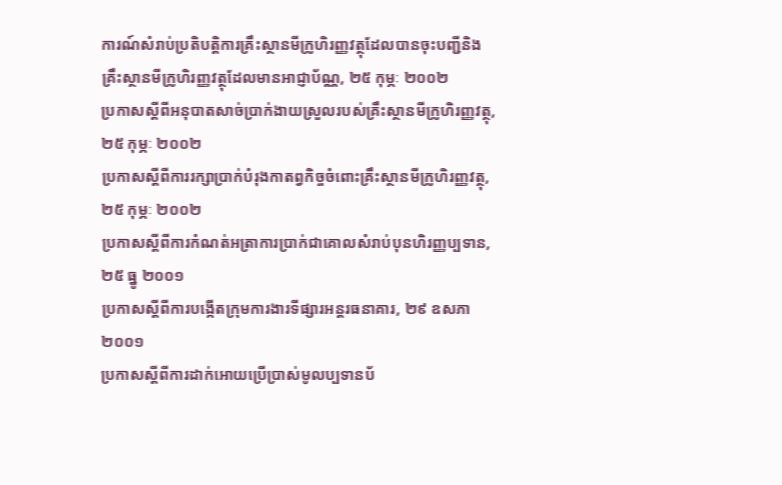ការណ៍សំរាប់ប្រតិបត្តិការគ្រឹះស្ថានមីក្រូហិរញ្ញវត្ថុដែលបានចុះបញ្ជីនិងគ្រឹះស្ថានមីក្រូហិរញ្ញវត្ថុដែលមានអាជ្ញាប័ណ្ណ, ២៥ កុម្ភៈ ២០០២
ប្រកាសស្តីពីអនុបាតសាច់ប្រាក់ងាយស្រួលរបស់គ្រឹះស្ថានមីក្រូហិរញ្ញវត្ថុ, ២៥ កុម្ភៈ ២០០២
ប្រកាសស្តីពីការរក្សាប្រាក់បំរុងកាតព្វកិច្ចចំពោះគ្រឹះស្ថានមីក្រូហិរញ្ញវត្ថុ, ២៥ កុម្ភៈ ២០០២
ប្រកាសស្តីពីការកំណត់អត្រាការប្រាក់ជាគោលសំរាប់បុនហិរញ្ញប្បទាន, ២៥ ធ្នូ ២០០១
ប្រកាសស្តីពីការបង្កើតក្រុមការងារទីផ្សារអន្តរធនាគារ, ២៩ ឧសភា ២០០១
ប្រកាសស្តីពីការដាក់អោយប្រើប្រាស់មូលប្បទានប័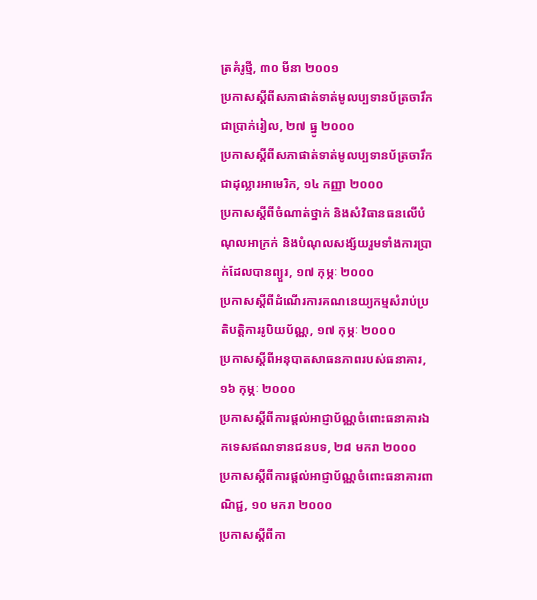ត្រគំរូថ្មី, ៣០ មីនា ២០០១
ប្រកាសស្តីពីសភាផាត់ទាត់មូលប្បទានប័ត្រចារឹកជាប្រាក់រៀល, ២៧ ធ្នូ ២០០០
ប្រកាសស្តីពីសភាផាត់ទាត់មូលប្បទានប័ត្រចារឹកជាដុល្លារអាមេរិក, ១៤ កញ្ញា ២០០០
ប្រកាសស្តីពីចំណាត់ថ្នាក់ និងសំវិធានធនលើបំណុលអាក្រក់ និងបំណុលសង្ស័យរួមទាំងការប្រាក់ដែលបានព្យួរ, ១៧ កុម្ភៈ ២០០០
ប្រកាសស្តីពីដំណើរការគណនេយ្យកម្មសំរាប់ប្រតិបត្តិការរូបិយប័ណ្ណ, ១៧ កុម្ភៈ ២០០០
ប្រកាសស្តីពីអនុបាតសាធនភាពរបស់ធនាគារ, ១៦ កុម្ភៈ ២០០០
ប្រកាសស្តីពីការផ្តល់អាជ្ញាប័ណ្ណចំពោះធនាគារឯកទេសឥណទានជនបទ, ២៨ មករា ២០០០
ប្រកាសស្តីពីការផ្តល់អាជ្ញាប័ណ្ណចំពោះធនាគារពាណិជ្ជ, ១០ មករា ២០០០
ប្រកាសស្តីពីកា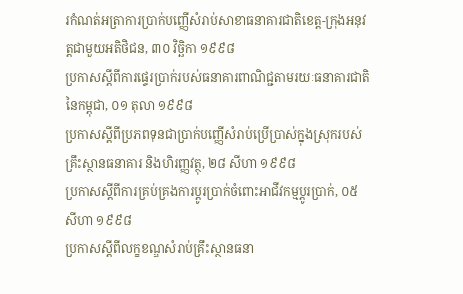រកំណត់អត្រាការប្រាក់បញ្ញើសំរាប់សាខាធនាគារជាតិខេត្ត-ក្រុងអនុវត្តជាមួយអតិថិជន, ៣០ វិចិ្ឆកា ១៩៩៨
ប្រកាសស្តីពីការផ្ទេរប្រាក់របស់ធនាគារពាណិជ្ជតាមរយៈធនាគារជាតិនៃកម្ពុជា, ០១ តុលា ១៩៩៨
ប្រកាសស្តីពីប្រភពទុនជាប្រាក់បញ្ញើសំរាប់ប្រើប្រាស់ក្នុងស្រុករបស់គ្រឹះស្ថានធនាគារ និងហិរញ្ញវត្ថុ, ២៨ សីហា ១៩៩៨
ប្រកាសស្តីពីការគ្រប់គ្រងការប្តូរប្រាក់ចំពោះអាជីវកម្មប្តូរប្រាក់, ០៥ សីហា ១៩៩៨
ប្រកាសស្តីពីលក្ខខណ្ឌសំរាប់គ្រឹះស្ថានធនា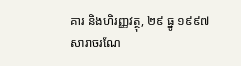គារ និងហិរញ្ញវត្ថុ, ២៩ ធ្នូ ១៩៩៧
សារាចរណែ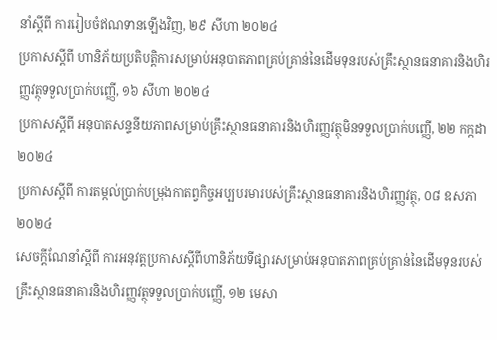នាំស្តីពី ការរៀបចំឥណទានឡើងវិញ, ២៩ សីហា ២០២៤
ប្រកាសស្តីពី ហានិភ័យប្រតិបត្តិការសម្រាប់អនុបាតភាពគ្រប់គ្រាន់នៃដើមទុនរបស់គ្រឹះស្ថានធនាគារនិងហិរញ្ញវត្ថុទទួលប្រាក់បញ្ញើ, ១៦ សីហា ២០២៤
ប្រកាសស្តីពី អនុបាតសន្ទនីយភាពសម្រាប់គ្រឹះស្ថានធនាគារនិងហិរញ្ញវត្ថុមិនទទួលប្រាក់បញ្ញើ, ២២ កក្កដា ២០២៤
ប្រកាសស្តីពី ការតម្កល់ប្រាក់បម្រុងកាតព្វកិច្ចអប្បបរមារបស់គ្រឹះស្ថានធនាគារនិងហិរញ្ញវត្ថុ, ០៨ ឧសភា ២០២៤
សេចក្តីណែនាំស្តីពី ការអនុវត្តប្រកាសស្តីពីហានិភ័យទីផ្សារសម្រាប់អនុបាតភាពគ្រប់គ្រាន់នៃដើមទុនរបស់គ្រឹះស្ថានធនាគារនិងហិរញ្ញវត្ថុទទួលប្រាក់បញ្ញើ, ១២ មេសា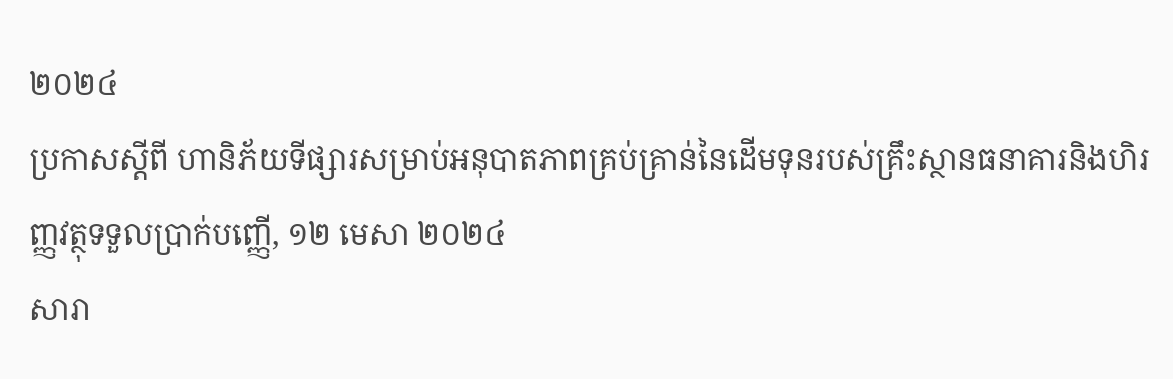២០២៤
ប្រកាសស្តីពី ហានិភ័យទីផ្សារសម្រាប់អនុបាតភាពគ្រប់គ្រាន់នៃដើមទុនរបស់គ្រឹះស្ថានធនាគារនិងហិរញ្ញវត្ថុទទួលប្រាក់បញ្ញើ, ១២ មេសា ២០២៤
សារា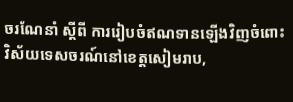ចរណែនាំ ស្តីពី ការរៀបចំឥណទានឡើងវិញចំពោះវិស័យទេសចរណ៍នៅខេត្តសៀមរាប,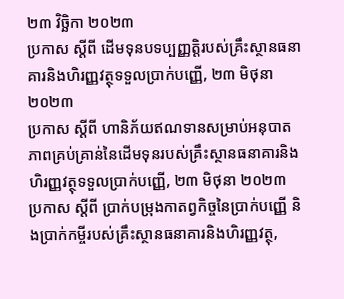២៣ វិចិ្ឆកា ២០២៣
ប្រកាស ស្តីពី ដើមទុនបទប្បញ្ញត្តិរបស់គ្រឹះស្ថានធនាគារនិងហិរញ្ញវត្ថុទទួលប្រាក់បញ្ញើ, ២៣ មិថុនា ២០២៣
ប្រកាស ស្តីពី ហានិភ័យឥណទានសម្រាប់អនុបាតភាពគ្រប់គ្រាន់នៃដើមទុនរបស់គ្រឹះស្ថានធនាគារនិងហិរញ្ញវត្ថុទទួលប្រាក់បញ្ញើ, ២៣ មិថុនា ២០២៣
ប្រកាស ស្តីពី ប្រាក់បម្រុងកាតព្វកិច្ចនៃប្រាក់បញ្ញើ និងប្រាក់កម្ចីរបស់គ្រឹះស្ថានធនាគារនិងហិរញ្ញវត្ថុ,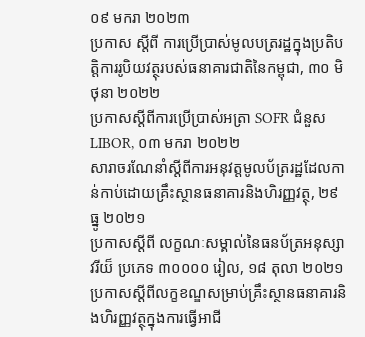០៩ មករា ២០២៣
ប្រកាស ស្តីពី ការប្រេីប្រាស់មូលបត្ររដ្ឋក្នុងប្រតិបត្តិការរូបិយវត្ថុរបស់ធនាគារជាតិនៃកម្ពុជា, ៣០ មិថុនា ២០២២
ប្រកាសស្ដីពីការប្រើប្រាស់អត្រា SOFR ជំនួស LIBOR, ០៣ មករា ២០២២
សារាចរណែនាំស្ដីពីការអនុវត្តមូលប័ត្ររដ្ឋដែលកាន់កាប់ដោយគ្រឹះស្ថានធនាគារនិងហិរញ្ញវត្ថុ, ២៩ ធ្នូ ២០២១
ប្រកាសស្ដីពី លក្ខណៈសម្គាល់នៃធនប័ត្រអនុស្សាវរីយ៏ ប្រភេទ ៣០០០០ រៀល, ១៨ តុលា ២០២១
ប្រកាសស្តីពីលក្ខខណ្ឌសម្រាប់គ្រឹះស្ថានធនាគារនិងហិរញ្ញវត្ថុក្នុងការធ្វើអាជី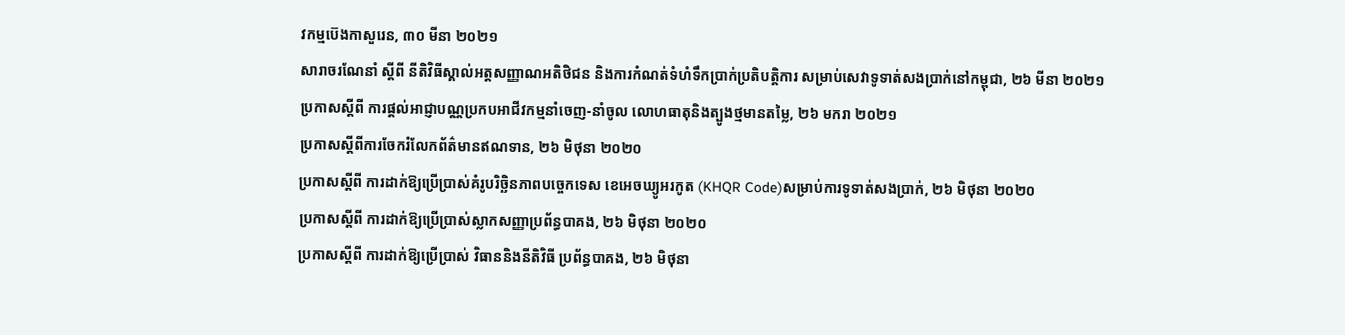វកម្មប៊េងកាសួរេន, ៣០ មីនា ២០២១
សារាចរណែនាំ ស្តីពី នីតិវិធីស្គាល់អត្តសញ្ញាណអតិថិជន និងការកំណត់ទំហំទឹកប្រាក់ប្រតិបត្តិការ សម្រាប់សេវាទូទាត់សងប្រាក់នៅកម្ពុជា, ២៦ មីនា ២០២១
ប្រកាសស្តីពី ការផ្តល់អាជ្ញាបណ្ណប្រកបអាជីវកម្មនាំចេញ-នាំចូល លោហធាតុនិងត្បូងថ្មមានតម្លៃ, ២៦ មករា ២០២១
ប្រកាសស្តីពីការចែករំលែកព័ត៌មានឥណទាន, ២៦ មិថុនា ២០២០
ប្រកាសស្តីពី ការដាក់ឱ្យប្រើប្រាស់គំរូបរិច្ឆិនភាពបច្ចេកទេស ខេអេចឃ្យូអរកូត (KHQR Code)សម្រាប់ការទូទាត់សងប្រាក់, ២៦ មិថុនា ២០២០
ប្រកាសស្តីពី ការដាក់ឱ្យប្រើប្រាស់ស្លាកសញ្ញាប្រព័ន្ធបាគង, ២៦ មិថុនា ២០២០
ប្រកាសស្តីពី ការដាក់ឱ្យប្រើប្រាស់ វិធាននិងនីតិវិធី ប្រព័ន្ធបាគង, ២៦ មិថុនា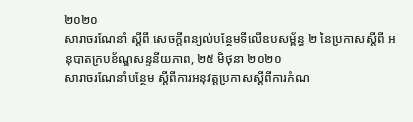២០២០
សារាចរណែនាំ ស្តីពី សេចក្តីពន្យល់បន្ថែមទីលើឧបសម្ព័ន្ធ ២ នៃប្រកាសស្តីពី អនុបាតក្របខ័ណ្ឌសន្ទនីយភាព, ២៥ មិថុនា ២០២០
សារាចរណែនាំបន្ថែម ស្តីពីការអនុវត្តប្រកាសស្តីពីការកំណ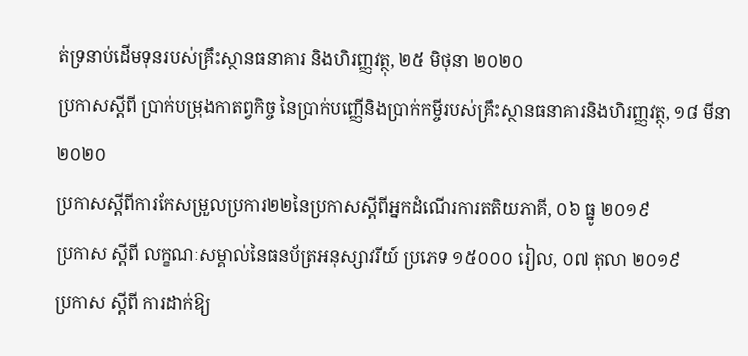ត់ទ្រនាប់ដើមទុនរបស់គ្រឹះស្ថានធនាគារ និងហិរញ្ញវត្ថុ, ២៥ មិថុនា ២០២០
ប្រកាសស្តីពី ប្រាក់បម្រុងកាតព្វកិច្ច នៃប្រាក់បញ្ញើនិងប្រាក់កម្ចីរបស់គ្រឹះស្ថានធនាគារនិងហិរញ្ញវត្ថុ, ១៨ មីនា ២០២០
ប្រកាសស្តីពីការកែសម្រួលប្រការ២២នៃប្រកាសស្តីពីអ្នកដំណើរការតតិយភាគី, ០៦ ធ្នូ ២០១៩
ប្រកាស ស្តីពី លក្ខណៈសម្គាល់នៃធនប័ត្រអនុស្សាវរីយ៍ ប្រភេទ ១៥០០០ រៀល, ០៧ តុលា ២០១៩
ប្រកាស ស្តីពី ការដាក់ឱ្យ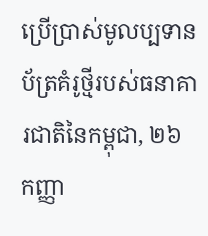ប្រើប្រាស់មូលប្បទានប័ត្រគំរូថ្មីរបស់ធនាគារជាតិនៃកម្ពុជា, ២៦ កញ្ញា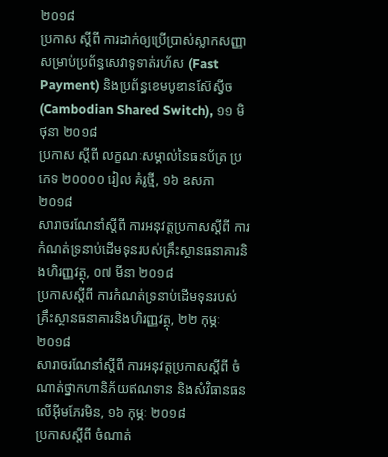២០១៨
ប្រកាស ស្តីពី ការដាក់ឲ្យប្រើប្រាស់ស្លាកសញ្ញា សម្រាប់ប្រព័ន្ធសេវាទូទាត់រហ័ស (Fast Payment) និងប្រព័ន្ធខេមបូឌានស៊ែស្វីច (Cambodian Shared Switch), ១១ មិថុនា ២០១៨
ប្រកាស ស្តីពី លក្ខណៈសម្គាល់នៃធនប័ត្រ ប្រភេទ ២០០០០ រៀល គំរូថ្មី, ១៦ ឧសភា ២០១៨
សារាចរណែនាំស្តីពី ការអនុវត្តប្រកាសស្តីពី ការកំណត់ទ្រនាប់ដើមទុនរបស់គ្រឹះស្ថានធនាគារនិងហិរញ្ញវត្ថុ, ០៧ មីនា ២០១៨
ប្រកាសស្តីពី ការកំណត់ទ្រនាប់ដើមទុនរបស់គ្រឹះស្ថានធនាគារនិងហិរញ្ញវត្ថុ, ២២ កុម្ភៈ ២០១៨
សារាចរណែនាំស្តីពី ការអនុវត្តប្រកាសស្តីពី ចំណាត់ថ្នាកហានិភ័យឥណទាន និងសំវិធានធនលើអុីមភែរមិន, ១៦ កុម្ភៈ ២០១៨
ប្រកាសស្តីពី ចំណាត់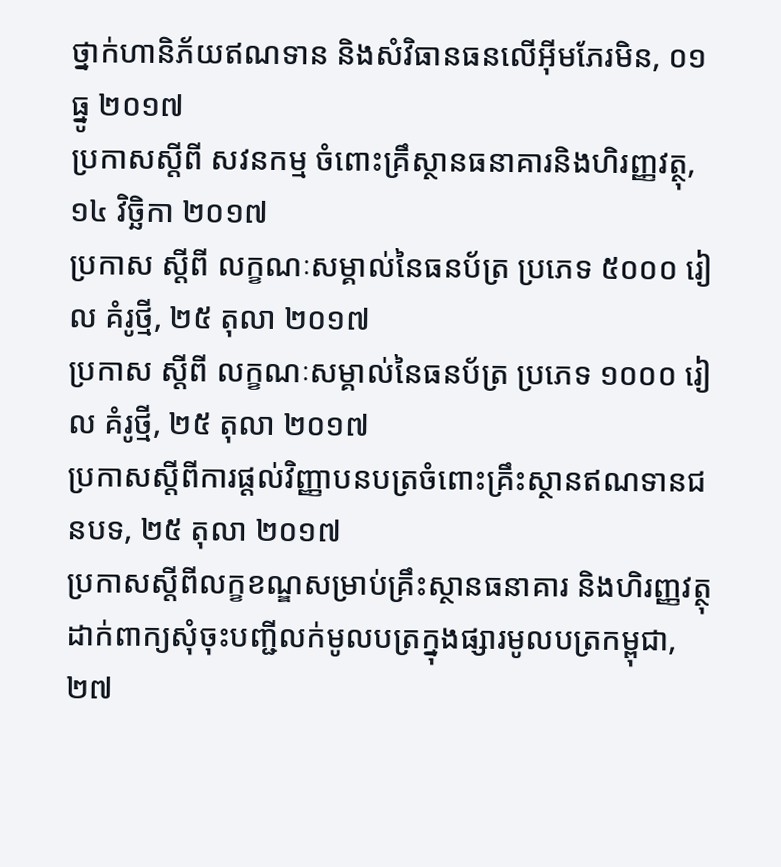ថ្នាក់ហានិភ័យឥណទាន និងសំវិធានធនលើអ៊ីមភែរមិន, ០១ ធ្នូ ២០១៧
ប្រកាសស្តីពី សវនកម្ម ចំពោះគ្រឹស្ថានធនាគារនិងហិរញ្ញវត្ថុ, ១៤ វិចិ្ឆកា ២០១៧
ប្រកាស ស្តីពី លក្ខណៈសម្គាល់នៃធនប័ត្រ ប្រភេទ ៥០០០ រៀល គំរូថ្មី, ២៥ តុលា ២០១៧
ប្រកាស ស្តីពី លក្ខណៈសម្គាល់នៃធនប័ត្រ ប្រភេទ ១០០០ រៀល គំរូថ្មី, ២៥ តុលា ២០១៧
ប្រកាសស្តីពីការផ្តល់វិញ្ញាបនបត្រចំពោះគ្រឹះស្ថានឥណទានជនបទ, ២៥ តុលា ២០១៧
ប្រកាសស្តីពីលក្ខខណ្ឌសម្រាប់គ្រឹះស្ថានធនាគារ និងហិរញ្ញវត្ថុដាក់ពាក្យសុំចុះបញ្ជីលក់មូលបត្រក្នុងផ្សារមូលបត្រកម្ពុជា, ២៧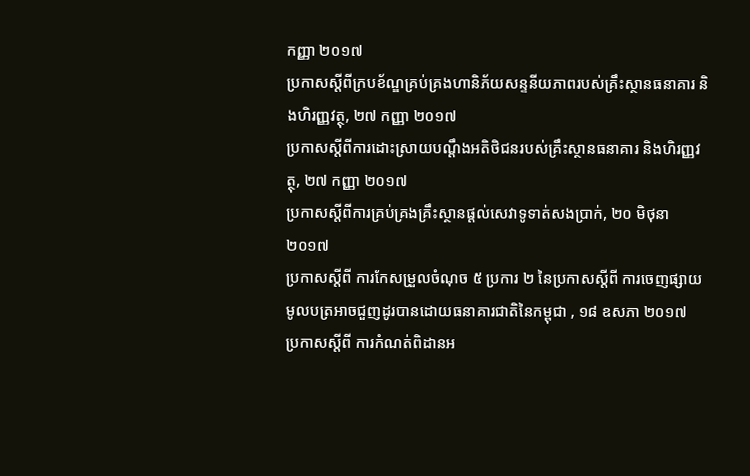កញ្ញា ២០១៧
ប្រកាសស្តីពីក្របខ័ណ្ឌគ្រប់គ្រងហានិភ័យសន្ទនីយភាពរបស់គ្រឹះស្ថានធនាគារ និងហិរញ្ញវត្ថុ, ២៧ កញ្ញា ២០១៧
ប្រកាសស្តីពីការដោះស្រាយបណ្តឹងអតិថិជនរបស់គ្រឹះស្ថានធនាគារ និងហិរញ្ញវត្ថុ, ២៧ កញ្ញា ២០១៧
ប្រកាសស្តីពីការគ្រប់គ្រងគ្រឹះស្ថានផ្តល់សេវាទូទាត់សងប្រាក់, ២០ មិថុនា ២០១៧
ប្រកាសស្តីពី ការកែសម្រួលចំណុច ៥ ប្រការ ២ នៃប្រកាសស្តីពី ការចេញផ្សាយមូលបត្រអាចជួញដូរបានដោយធនាគារជាតិនៃកម្ពុជា , ១៨ ឧសភា ២០១៧
ប្រកាសស្តីពី ការកំណត់ពិដានអ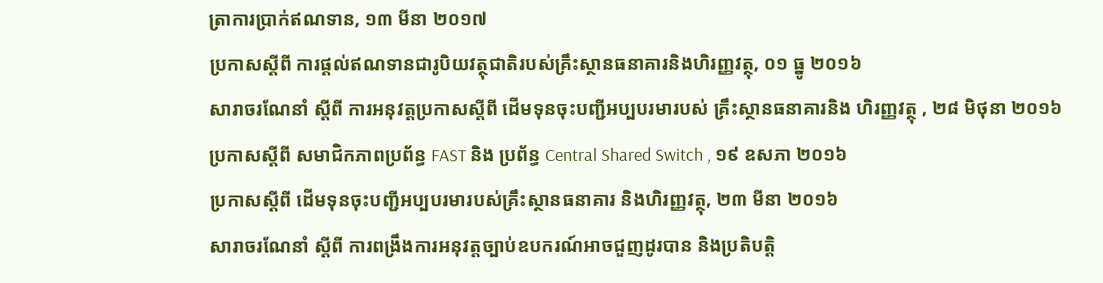ត្រាការប្រាក់ឥណទាន, ១៣ មីនា ២០១៧
ប្រកាសស្តីពី ការផ្តល់ឥណទានជារូបិយវត្ថុជាតិរបស់គ្រឹះស្ថានធនាគារនិងហិរញ្ញវត្ថុ, ០១ ធ្នូ ២០១៦
សារាចរណែនាំ ស្តីពី ការអនុវត្តប្រកាសស្តីពី ដើមទុនចុះបញ្ជីអប្បបរមារបស់ គ្រឹះស្ថានធនាគារនិង ហិរញ្ញវត្ថុ , ២៨ មិថុនា ២០១៦
ប្រកាសស្តីពី សមាជិកភាពប្រព័ន្ធ FAST និង ប្រព័ន្ធ Central Shared Switch , ១៩ ឧសភា ២០១៦
ប្រកាសស្តីពី ដើមទុនចុះបញ្ជីអប្បបរមារបស់គ្រឹះស្ថានធនាគារ និងហិរញ្ញវត្ថុ, ២៣ មីនា ២០១៦
សារាចរណែនាំ ស្តីពី ការពង្រឹងការអនុវត្តច្បាប់ឧបករណ៍អាចជួញដូរបាន និងប្រតិបត្តិ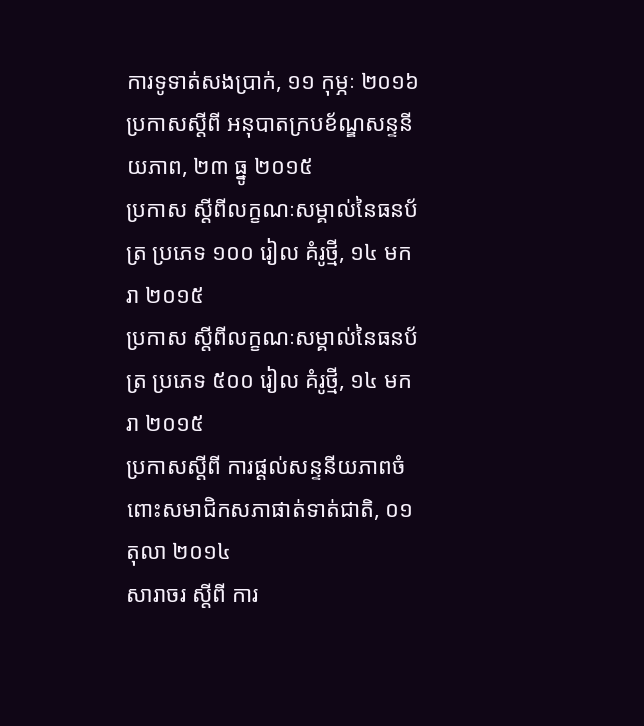ការទូទាត់សងប្រាក់, ១១ កុម្ភៈ ២០១៦
ប្រកាសស្តីពី អនុបាតក្របខ័ណ្ឌសន្ទនីយភាព, ២៣ ធ្នូ ២០១៥
ប្រកាស ស្តីពីលក្ខណៈសម្គាល់នៃធនប័ត្រ ប្រភេទ ១០០ រៀល គំរូថ្មី, ១៤ មករា ២០១៥
ប្រកាស ស្តីពីលក្ខណៈសម្គាល់នៃធនប័ត្រ ប្រភេទ ៥០០ រៀល គំរូថ្មី, ១៤ មករា ២០១៥
ប្រកាសស្តីពី ការផ្តល់សន្ទនីយភាពចំពោះសមាជិកសភាផាត់ទាត់ជាតិ, ០១ តុលា ២០១៤
សារាចរ ស្តីពី ការ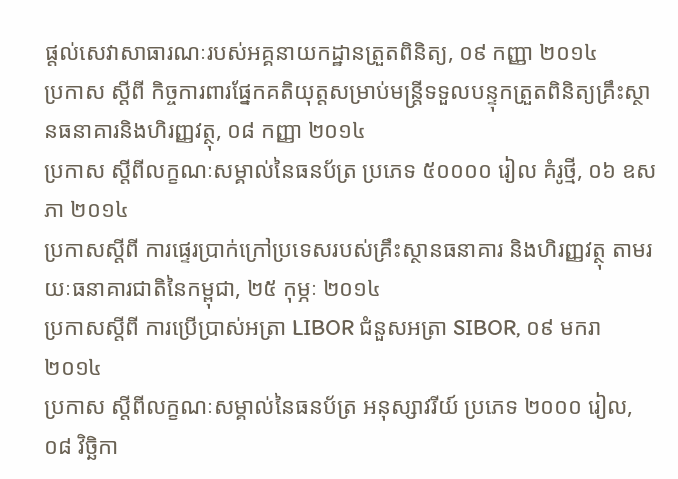ផ្តល់សេវាសាធារណៈរបស់អគ្គនាយកដ្ឋានត្រួតពិនិត្យ, ០៩ កញ្ញា ២០១៤
ប្រកាស ស្តីពី កិច្ចការពារផ្នែកគតិយុត្តសម្រាប់មន្រ្តីទទួលបន្ទុកត្រួតពិនិត្យគ្រឹះស្ថានធនាគារនិងហិរញ្ញវត្ថុ, ០៨ កញ្ញា ២០១៤
ប្រកាស ស្តីពីលក្ខណៈសម្គាល់នៃធនប័ត្រ ប្រភេទ ៥០០០០ រៀល គំរូថ្មី, ០៦ ឧសភា ២០១៤
ប្រកាសស្តីពី ការផ្ទេរប្រាក់ក្រៅប្រទេសរបស់គ្រឹះស្ថានធនាគារ និងហិរញ្ញវត្ថុ តាមរយៈធនាគារជាតិនៃកម្ពុជា, ២៥ កុម្ភៈ ២០១៤
ប្រកាសស្តីពី ការប្រើប្រាស់អត្រា LIBOR ជំនួសអត្រា SIBOR, ០៩ មករា ២០១៤
ប្រកាស ស្តីពីលក្ខណៈសម្គាល់នៃធនប័ត្រ អនុស្សាវរីយ៍ ប្រភេទ ២០០០ រៀល, ០៨ វិចិ្ឆកា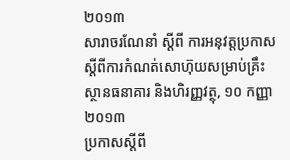២០១៣
សារាចរណែនាំ ស្តីពី ការអនុវត្តប្រកាសស្តីពីការកំណត់សោហ៊ុយសម្រាប់គ្រឹះស្ថានធនាគារ និងហិរញ្ញវត្ថុ, ១០ កញ្ញា ២០១៣
ប្រកាសស្តីពី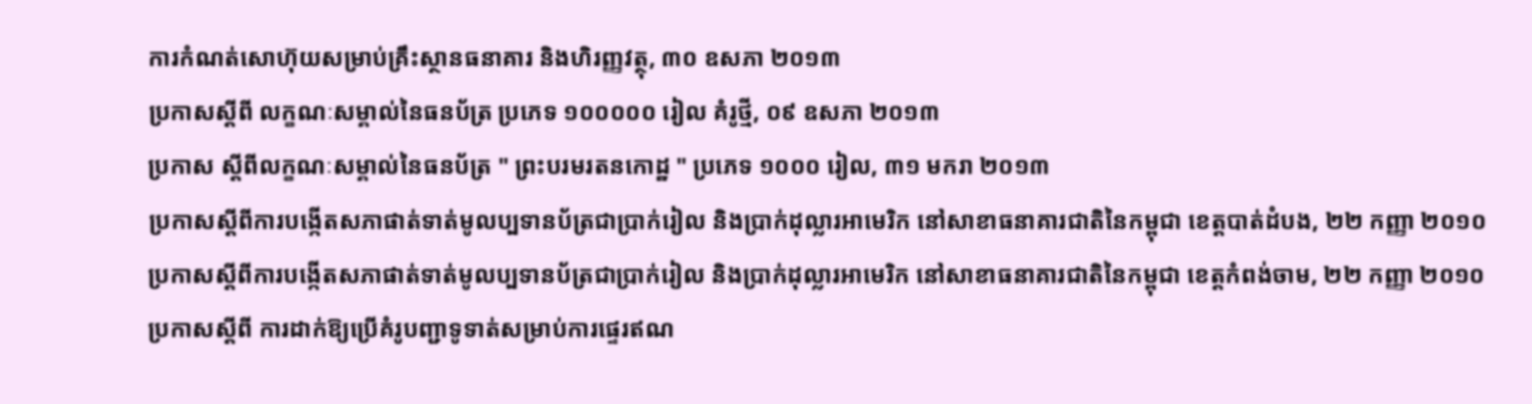ការកំណត់សោហ៊ុយសម្រាប់គ្រឹះស្ថានធនាគារ និងហិរញ្ញវត្ថុ, ៣០ ឧសភា ២០១៣
ប្រកាសស្តីពី លក្ខណៈសម្គាល់នៃធនប័ត្រ ប្រភេទ ១០០០០០ រៀល គំរូថ្មី, ០៩ ឧសភា ២០១៣
ប្រកាស ស្តីពីលក្ខណៈសម្គាល់នៃធនប័ត្រ " ព្រះបរមរតនកោដ្ឋ " ប្រភេទ ១០០០ រៀល, ៣១ មករា ២០១៣
ប្រកាសស្តីពីការបង្កើតសភាផាត់ទាត់មូលប្បទានប័ត្រជាប្រាក់រៀល និងប្រាក់ដុល្លារអាមេរិក នៅសាខាធនាគារជាតិនៃកម្ពុជា ខេត្តបាត់ដំបង, ២២ កញ្ញា ២០១០
ប្រកាសស្តីពីការបង្កើតសភាផាត់ទាត់មូលប្បទានប័ត្រជាប្រាក់រៀល និងប្រាក់ដុល្លារអាមេរិក នៅសាខាធនាគារជាតិនៃកម្ពុជា ខេត្តកំពង់ចាម, ២២ កញ្ញា ២០១០
ប្រកាសស្តីពី ការដាក់ឱ្យប្រើគំរូបញ្ជាទូទាត់សម្រាប់ការផ្ទេរឥណ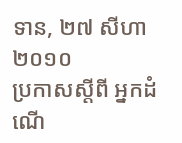ទាន, ២៧ សីហា ២០១០
ប្រកាសស្តីពី អ្នកដំណើ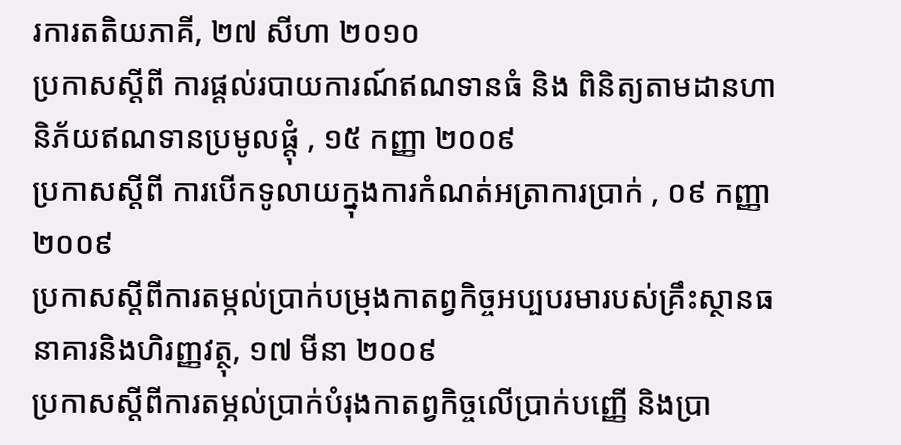រការតតិយភាគី, ២៧ សីហា ២០១០
ប្រកាសស្តីពី ការផ្តល់របាយការណ៍ឥណទានធំ និង ពិនិត្យតាមដានហានិភ័យឥណទានប្រមូលផ្តុំ , ១៥ កញ្ញា ២០០៩
ប្រកាសស្តីពី ការបើកទូលាយក្នុងការកំណត់អត្រាការប្រាក់ , ០៩ កញ្ញា ២០០៩
ប្រកាសស្តីពីការតម្កល់ប្រាក់បម្រុងកាតព្វកិច្ចអប្បបរមារបស់គ្រឹះស្ថានធនាគារនិងហិរញ្ញវត្ថុ, ១៧ មីនា ២០០៩
ប្រកាសស្តីពីការតម្ភល់ប្រាក់បំរុងកាតព្វកិច្ចលើប្រាក់បញ្ញើ និងប្រា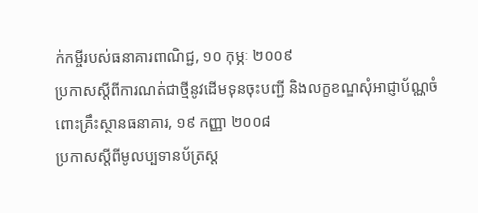ក់កម្ចីរបស់ធនាគារពាណិជ្ជ, ១០ កុម្ភៈ ២០០៩
ប្រកាសស្តីពីការណត់ជាថ្មីនូវដើមទុនចុះបញ្ជី និងលក្ខខណ្ឌសុំអាជ្ញាប័ណ្ណចំពោះគ្រឹះស្ថានធនាគារ, ១៩ កញ្ញា ២០០៨
ប្រកាសស្តីពីមូលប្បទានប័ត្រស្ត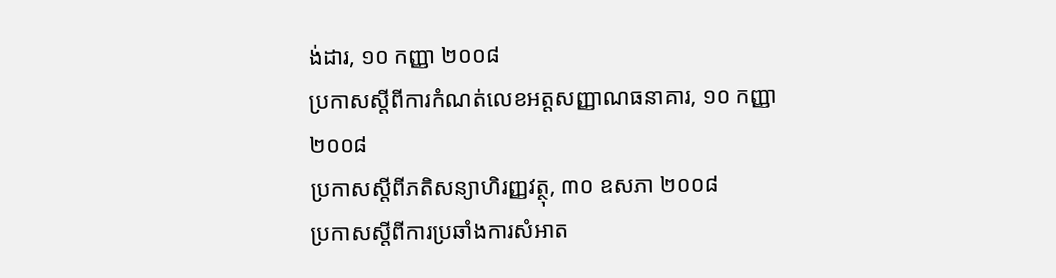ង់ដារ, ១០ កញ្ញា ២០០៨
ប្រកាសស្តីពីការកំណត់លេខអត្តសញ្ញាណធនាគារ, ១០ កញ្ញា ២០០៨
ប្រកាសស្តីពីភតិសន្យាហិរញ្ញវត្ថុ, ៣០ ឧសភា ២០០៨
ប្រកាសស្តីពីការប្រឆាំងការសំអាត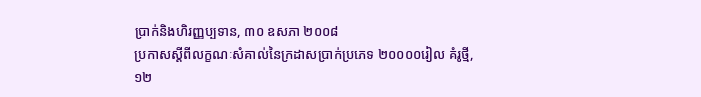ប្រាក់និងហិរញ្ញប្បទាន, ៣០ ឧសភា ២០០៨
ប្រកាសស្តីពីលក្ខណៈសំគាល់នៃក្រដាសប្រាក់ប្រភេទ ២០០០០រៀល គំរូថ្មី, ១២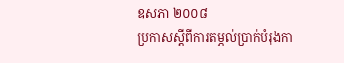ឧសភា ២០០៨
ប្រកាសស្តីពីការតម្ភល់ប្រាក់បំរុងកា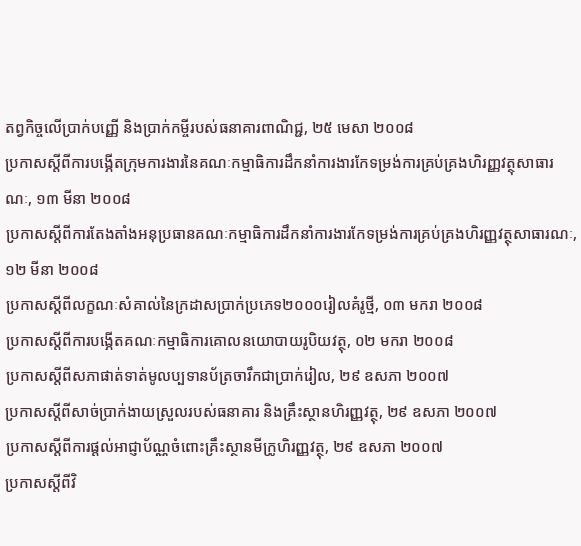តព្វកិច្ចលើប្រាក់បញ្ញើ និងប្រាក់កម្ចីរបស់ធនាគារពាណិជ្ជ, ២៥ មេសា ២០០៨
ប្រកាសស្តីពីការបង្ភើតក្រុមការងារនៃគណៈកម្មាធិការដឹកនាំការងារកែទម្រង់ការគ្រប់គ្រងហិរញ្ញវត្ថុសាធារណៈ, ១៣ មីនា ២០០៨
ប្រកាសស្តីពីការតែងតាំងអនុប្រធានគណៈកម្មាធិការដឹកនាំការងារកែទម្រង់ការគ្រប់គ្រងហិរញ្ញវត្ថុសាធារណៈ, ១២ មីនា ២០០៨
ប្រកាសស្តីពីលក្ខណៈសំគាល់នៃក្រដាសប្រាក់ប្រភេទ២០០០រៀលគំរូថ្មី, ០៣ មករា ២០០៨
ប្រកាសស្តីពីការបង្ភើតគណៈកម្មាធិការគោលនយោបាយរូបិយវត្ថុ, ០២ មករា ២០០៨
ប្រកាសស្តីពីសភាផាត់ទាត់មូលប្បទានប័ត្រចារឹកជាប្រាក់រៀល, ២៩ ឧសភា ២០០៧
ប្រកាសស្តីពីសាច់ប្រាក់ងាយស្រួលរបស់ធនាគារ និងគ្រឹះស្ថានហិរញ្ញវត្ថុ, ២៩ ឧសភា ២០០៧
ប្រកាសស្តីពីការផ្តល់អាជ្ញាប័ណ្ណចំពោះគ្រឹះស្ថានមីក្រូហិរញ្ញវត្ថុ, ២៩ ឧសភា ២០០៧
ប្រកាសស្តីពីវិ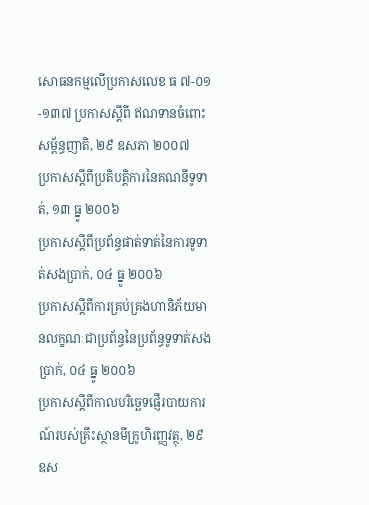សោធនកម្មលើប្រកាសលេខ ធ ៧-០១-១៣៧ ប្រកាសស្តីពី ឥណទានចំពោះសម្ព័ន្ធញាតិ, ២៩ ឧសភា ២០០៧
ប្រកាសស្តីពីប្រតិបត្តិការនៃគណនីទូទាត់, ១៣ ធ្នូ ២០០៦
ប្រកាសស្តីពីប្រព័ន្ធផាត់ទាត់នៃការទូទាត់សងប្រាក់, ០៤ ធ្នូ ២០០៦
ប្រកាសស្តីពីការគ្រប់គ្រងហានិភ័យមានលក្ខណៈជាប្រព័ន្ធនៃប្រព័ន្ធទូទាត់សងប្រាក់, ០៤ ធ្នូ ២០០៦
ប្រកាសស្តីពីកាលបរិច្ឆេទផ្ញើរបាយការណ៍របស់គ្រឹះស្ថានមីក្រូហិរញ្ញវត្ថុ, ២៩ ឧស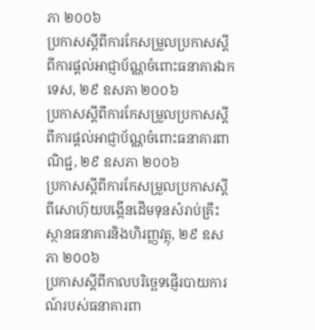ភា ២០០៦
ប្រកាសស្តីពីការកែសម្រួលប្រកាសស្តីពីការផ្តល់អាជ្ញាប័ណ្ណចំពោះធនាគារឯកទេស, ២៩ ឧសភា ២០០៦
ប្រកាសស្តីពីការកែសម្រួលប្រកាសស្តីពីការផ្តល់អាជ្ញាប័ណ្ណចំពោះធនាគារពាណិជ្ជ, ២៩ ឧសភា ២០០៦
ប្រកាសស្តីពីការកែសម្រួលប្រកាសស្តីពីសោហ៊ុយបង្កើនដើមទុនសំរាប់គ្រឹះស្ថានធនាគារនិងហិរញ្ញវត្ថុ, ២៩ ឧសភា ២០០៦
ប្រកាសស្តីពីកាលបរិច្ឆេទផ្ញើរបាយការណ៍របស់ធនាគារពា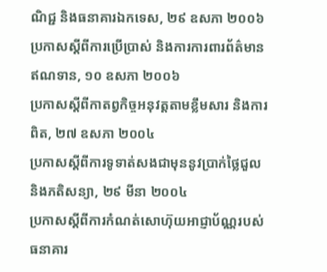ណិជ្ជ និងធនាគារឯកទេស, ២៩ ឧសភា ២០០៦
ប្រកាសស្តីពីការប្រើប្រាស់ និងការការពារព័ត៌មានឥណទាន, ១០ ឧសភា ២០០៦
ប្រកាសស្តីពីកាតព្វកិច្ចអនុវត្តតាមខ្លឹមសារ និងការពិត, ២៧ ឧសភា ២០០៤
ប្រកាសស្តីពីការទូទាត់សងជាមុននូវប្រាក់ថ្លៃជួលនិងភតិសន្យា, ២៩ មីនា ២០០៤
ប្រកាសស្តីពីការកំណត់សោហ៊ុយអាជ្ញាប័ណ្ណរបស់ធនាគារ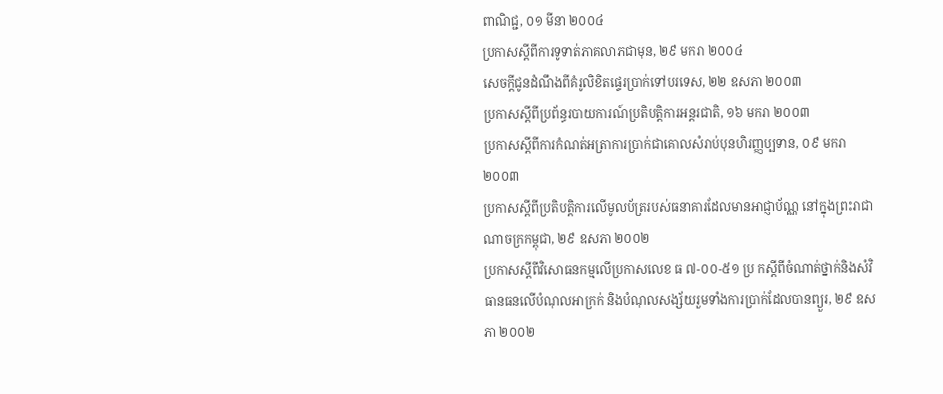ពាណិជ្ជ, ០១ មីនា ២០០៤
ប្រកាសស្តីពីការទូទាត់ភាគលាភជាមុន, ២៩ មករា ២០០៤
សេចក្តីជូនដំណឹងពីគំរូលិខិតផ្ទេរប្រាក់ទៅបរទេស, ២២ ឧសភា ២០០៣
ប្រកាសស្តីពីប្រព័ន្ធរបាយការណ៍ប្រតិបត្តិការអន្តរជាតិ, ១៦ មករា ២០០៣
ប្រកាសស្តីពីការកំណត់អត្រាការប្រាក់ជាគោលសំរាប់បុនហិរញ្ញប្បទាន, ០៩ មករា ២០០៣
ប្រកាសស្តីពីប្រតិបត្តិការលើមូលប័ត្ររបស់ធនាគារដែលមានអាជ្ញាប័ណ្ណ នៅក្នុងព្រះរាជាណាចក្រកម្ពុជា, ២៩ ឧសភា ២០០២
ប្រកាសស្តីពីវិសោធនកម្មលើប្រកាសលេខ ធ ៧-០០-៥១ ប្រ កស្តីពីចំណាត់ថ្នាក់និងសំវិធានធនលើបំណុលអាក្រក់ និងបំណុលសង្ស័យរួមទាំងការប្រាក់ដែលបានព្យួរ, ២៩ ឧសភា ២០០២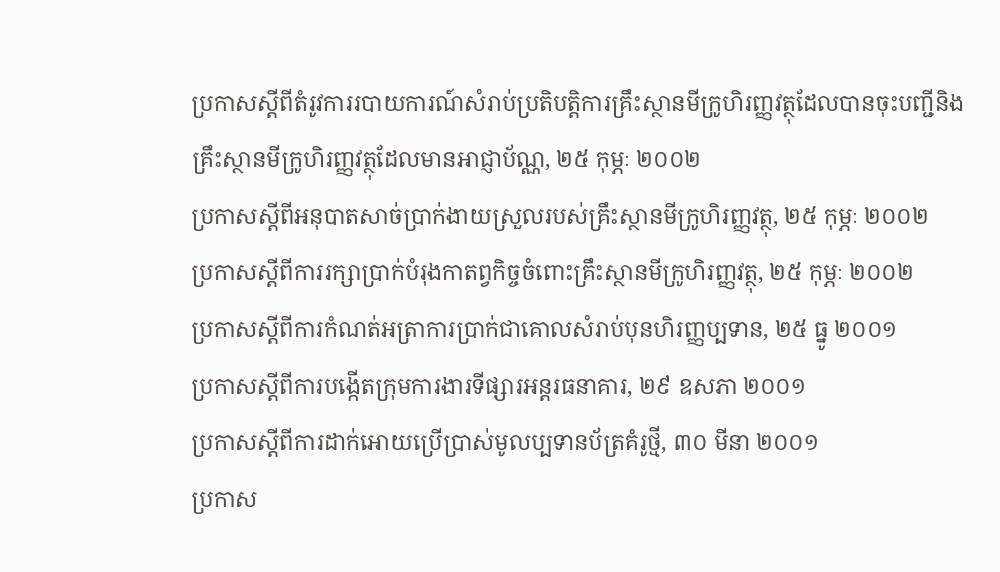ប្រកាសស្តីពីតំរូវការរបាយការណ៍សំរាប់ប្រតិបត្តិការគ្រឹះស្ថានមីក្រូហិរញ្ញវត្ថុដែលបានចុះបញ្ជីនិងគ្រឹះស្ថានមីក្រូហិរញ្ញវត្ថុដែលមានអាជ្ញាប័ណ្ណ, ២៥ កុម្ភៈ ២០០២
ប្រកាសស្តីពីអនុបាតសាច់ប្រាក់ងាយស្រួលរបស់គ្រឹះស្ថានមីក្រូហិរញ្ញវត្ថុ, ២៥ កុម្ភៈ ២០០២
ប្រកាសស្តីពីការរក្សាប្រាក់បំរុងកាតព្វកិច្ចចំពោះគ្រឹះស្ថានមីក្រូហិរញ្ញវត្ថុ, ២៥ កុម្ភៈ ២០០២
ប្រកាសស្តីពីការកំណត់អត្រាការប្រាក់ជាគោលសំរាប់បុនហិរញ្ញប្បទាន, ២៥ ធ្នូ ២០០១
ប្រកាសស្តីពីការបង្កើតក្រុមការងារទីផ្សារអន្តរធនាគារ, ២៩ ឧសភា ២០០១
ប្រកាសស្តីពីការដាក់អោយប្រើប្រាស់មូលប្បទានប័ត្រគំរូថ្មី, ៣០ មីនា ២០០១
ប្រកាស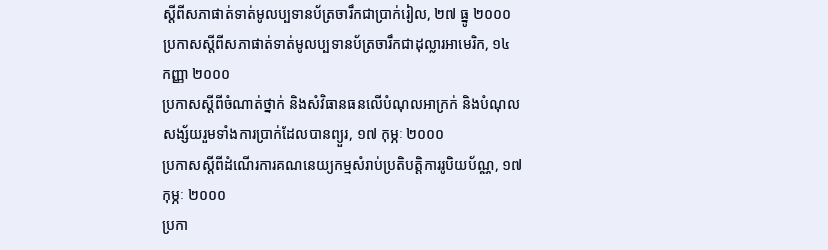ស្តីពីសភាផាត់ទាត់មូលប្បទានប័ត្រចារឹកជាប្រាក់រៀល, ២៧ ធ្នូ ២០០០
ប្រកាសស្តីពីសភាផាត់ទាត់មូលប្បទានប័ត្រចារឹកជាដុល្លារអាមេរិក, ១៤ កញ្ញា ២០០០
ប្រកាសស្តីពីចំណាត់ថ្នាក់ និងសំវិធានធនលើបំណុលអាក្រក់ និងបំណុលសង្ស័យរួមទាំងការប្រាក់ដែលបានព្យួរ, ១៧ កុម្ភៈ ២០០០
ប្រកាសស្តីពីដំណើរការគណនេយ្យកម្មសំរាប់ប្រតិបត្តិការរូបិយប័ណ្ណ, ១៧ កុម្ភៈ ២០០០
ប្រកា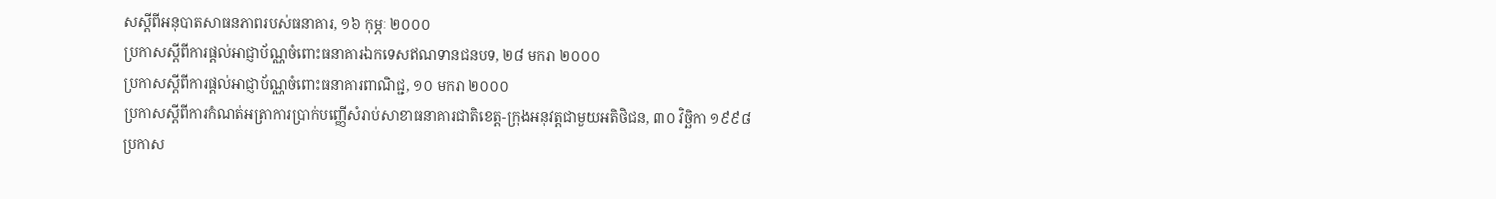សស្តីពីអនុបាតសាធនភាពរបស់ធនាគារ, ១៦ កុម្ភៈ ២០០០
ប្រកាសស្តីពីការផ្តល់អាជ្ញាប័ណ្ណចំពោះធនាគារឯកទេសឥណទានជនបទ, ២៨ មករា ២០០០
ប្រកាសស្តីពីការផ្តល់អាជ្ញាប័ណ្ណចំពោះធនាគារពាណិជ្ជ, ១០ មករា ២០០០
ប្រកាសស្តីពីការកំណត់អត្រាការប្រាក់បញ្ញើសំរាប់សាខាធនាគារជាតិខេត្ត-ក្រុងអនុវត្តជាមួយអតិថិជន, ៣០ វិចិ្ឆកា ១៩៩៨
ប្រកាស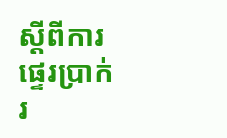ស្តីពីការផ្ទេរប្រាក់រ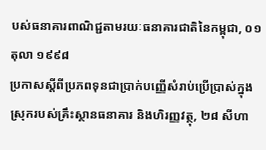បស់ធនាគារពាណិជ្ជតាមរយៈធនាគារជាតិនៃកម្ពុជា, ០១ តុលា ១៩៩៨
ប្រកាសស្តីពីប្រភពទុនជាប្រាក់បញ្ញើសំរាប់ប្រើប្រាស់ក្នុងស្រុករបស់គ្រឹះស្ថានធនាគារ និងហិរញ្ញវត្ថុ, ២៨ សីហា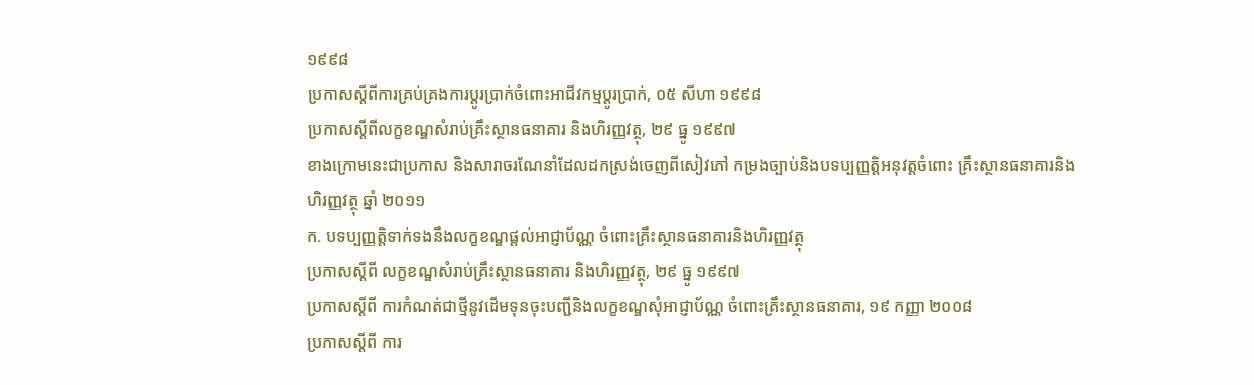១៩៩៨
ប្រកាសស្តីពីការគ្រប់គ្រងការប្តូរប្រាក់ចំពោះអាជីវកម្មប្តូរប្រាក់, ០៥ សីហា ១៩៩៨
ប្រកាសស្តីពីលក្ខខណ្ឌសំរាប់គ្រឹះស្ថានធនាគារ និងហិរញ្ញវត្ថុ, ២៩ ធ្នូ ១៩៩៧
ខាងក្រោមនេះជាប្រកាស និងសារាចរណែនាំដែលដកស្រង់ចេញពីសៀវភៅ កម្រងច្បាប់និងបទប្បញ្ញត្តិអនុវត្តចំពោះ គ្រឹះស្ថានធនាគារនិងហិរញ្ញវត្ថុ ឆ្នាំ ២០១១
ក. បទប្បញ្ញត្តិទាក់ទងនឹងលក្ខខណ្ឌផ្តល់អាជ្ញាប័ណ្ណ ចំពោះគ្រឹះស្ថានធនាគារនិងហិរញ្ញវត្ថុ
ប្រកាសស្តីពី លក្ខខណ្ឌសំរាប់គ្រឹះស្ថានធនាគារ និងហិរញ្ញវត្ថុ, ២៩ ធ្នូ ១៩៩៧
ប្រកាសស្តីពី ការកំណត់ជាថ្មីនូវដើមទុនចុះបញ្ជីនិងលក្ខខណ្ឌសុំអាជ្ញាប័ណ្ណ ចំពោះគ្រឹះស្ថានធនាគារ, ១៩ កញ្ញា ២០០៨
ប្រកាសស្តីពី ការ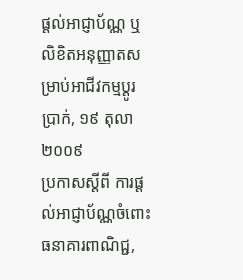ផ្តល់អាជ្ញាប័ណ្ណ ឬលិខិតអនុញ្ញាតសម្រាប់អាជីវកម្មប្តូរប្រាក់, ១៩ តុលា ២០០៩
ប្រកាសស្តីពី ការផ្តល់អាជ្ញាប័ណ្ណចំពោះធនាគារពាណិជ្ជ,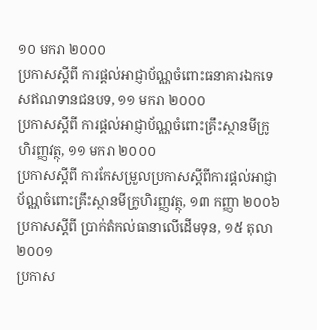១០ មករា ២០០០
ប្រកាសស្តីពី ការផ្តល់អាជ្ញាប័ណ្ណចំពោះធនាគារឯកទេសឥណទានជនបទ, ១១ មករា ២០០០
ប្រកាសស្តីពី ការផ្តល់អាជ្ញាប័ណ្ណចំពោះគ្រឹះស្ថានមីក្រូហិរញ្ញវត្ថុ, ១១ មករា ២០០០
ប្រកាសស្តីពី ការកែសម្រួលប្រកាសស្តីពីការផ្តល់អាជ្ញាប័ណ្ណចំពោះគ្រឹះស្ថានមីក្រូហិរញ្ញវត្ថុ, ១៣ កញ្ញា ២០០៦
ប្រកាសស្តីពី ប្រាក់តំកល់ធានាលើដើមទុន, ១៥ តុលា ២០០១
ប្រកាស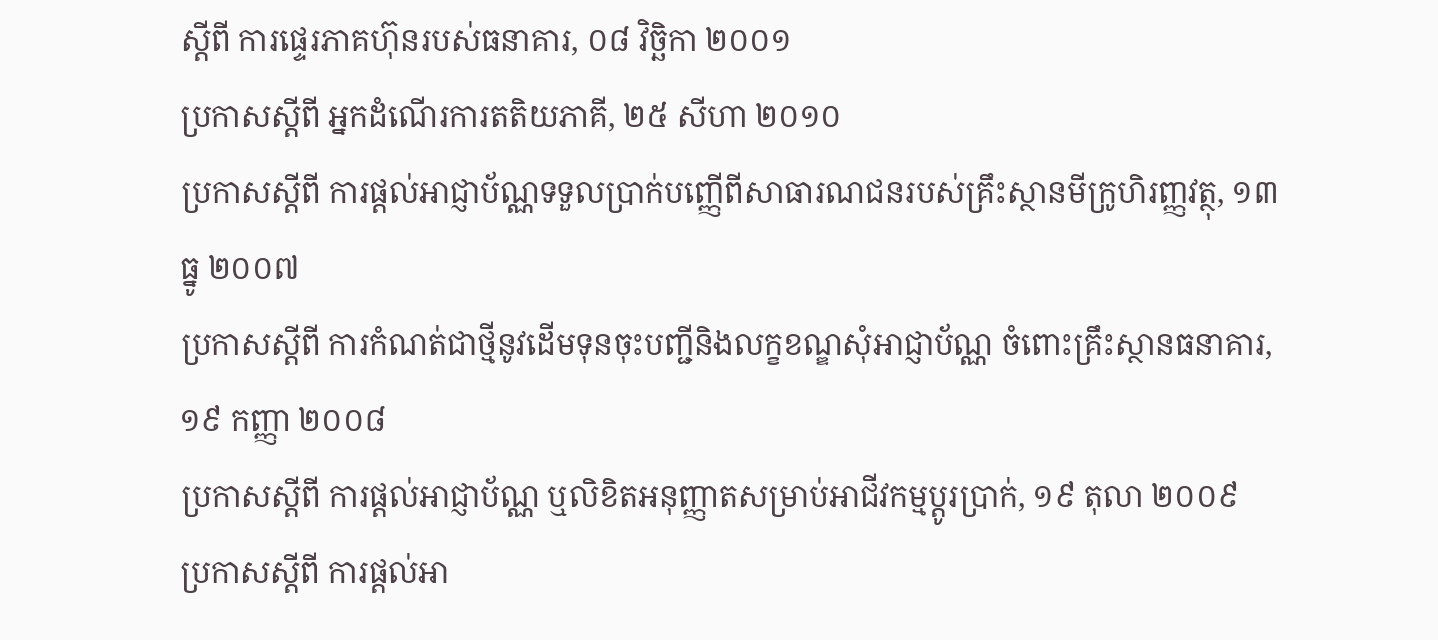ស្តីពី ការផ្ទេរភាគហ៊ុនរបស់ធនាគារ, ០៨ វិចិ្ឆកា ២០០១
ប្រកាសស្តីពី អ្នកដំណើរការតតិយភាគី, ២៥ សីហា ២០១០
ប្រកាសស្តីពី ការផ្តល់អាជ្ញាប័ណ្ណទទួលប្រាក់បញ្ញើពីសាធារណជនរបស់គ្រឹះស្ថានមីក្រូហិរញ្ញវត្ថុ, ១៣ ធ្នូ ២០០៧
ប្រកាសស្តីពី ការកំណត់ជាថ្មីនូវដើមទុនចុះបញ្ជីនិងលក្ខខណ្ឌសុំអាជ្ញាប័ណ្ណ ចំពោះគ្រឹះស្ថានធនាគារ, ១៩ កញ្ញា ២០០៨
ប្រកាសស្តីពី ការផ្តល់អាជ្ញាប័ណ្ណ ឬលិខិតអនុញ្ញាតសម្រាប់អាជីវកម្មប្តូរប្រាក់, ១៩ តុលា ២០០៩
ប្រកាសស្តីពី ការផ្តល់អា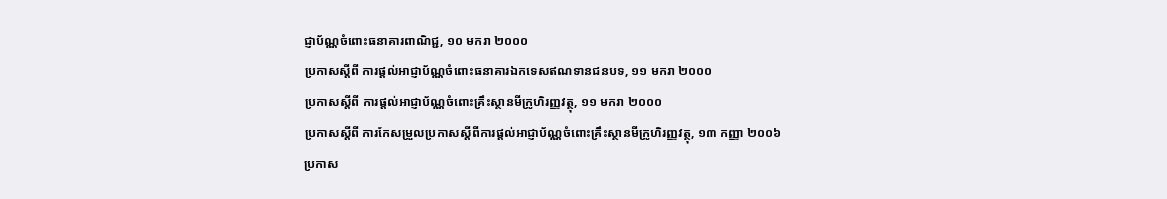ជ្ញាប័ណ្ណចំពោះធនាគារពាណិជ្ជ, ១០ មករា ២០០០
ប្រកាសស្តីពី ការផ្តល់អាជ្ញាប័ណ្ណចំពោះធនាគារឯកទេសឥណទានជនបទ, ១១ មករា ២០០០
ប្រកាសស្តីពី ការផ្តល់អាជ្ញាប័ណ្ណចំពោះគ្រឹះស្ថានមីក្រូហិរញ្ញវត្ថុ, ១១ មករា ២០០០
ប្រកាសស្តីពី ការកែសម្រួលប្រកាសស្តីពីការផ្តល់អាជ្ញាប័ណ្ណចំពោះគ្រឹះស្ថានមីក្រូហិរញ្ញវត្ថុ, ១៣ កញ្ញា ២០០៦
ប្រកាស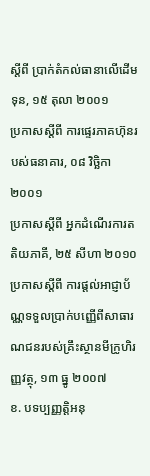ស្តីពី ប្រាក់តំកល់ធានាលើដើមទុន, ១៥ តុលា ២០០១
ប្រកាសស្តីពី ការផ្ទេរភាគហ៊ុនរបស់ធនាគារ, ០៨ វិចិ្ឆកា ២០០១
ប្រកាសស្តីពី អ្នកដំណើរការតតិយភាគី, ២៥ សីហា ២០១០
ប្រកាសស្តីពី ការផ្តល់អាជ្ញាប័ណ្ណទទួលប្រាក់បញ្ញើពីសាធារណជនរបស់គ្រឹះស្ថានមីក្រូហិរញ្ញវត្ថុ, ១៣ ធ្នូ ២០០៧
ខ. បទប្បញ្ញត្តិអនុ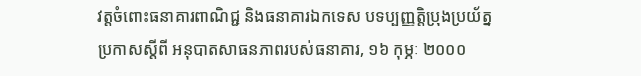វត្តចំពោះធនាគារពាណិជ្ជ និងធនាគារឯកទេស បទប្បញ្ញត្តិប្រុងប្រយ័ត្ន
ប្រកាសស្តីពី អនុបាតសាធនភាពរបស់ធនាគារ, ១៦ កុម្ភៈ ២០០០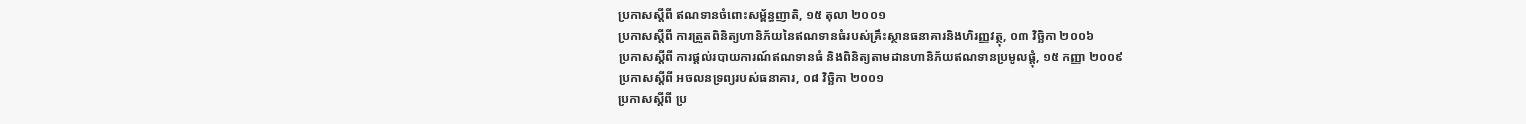ប្រកាសស្តីពី ឥណទានចំពោះសម្ព័ន្ធញាតិ, ១៥ តុលា ២០០១
ប្រកាសស្តីពី ការត្រួតពិនិត្យហានិភ័យនៃឥណទានធំរបស់គ្រឹះស្ថានធនាគារនិងហិរញ្ញវត្ថុ, ០៣ វិចិ្ឆកា ២០០៦
ប្រកាសស្តីពី ការផ្តល់របាយការណ៍ឥណទានធំ និងពិនិត្យតាមដានហានិភ័យឥណទានប្រមូលផ្តុំ, ១៥ កញ្ញា ២០០៩
ប្រកាសស្តីពី អចលនទ្រព្យរបស់ធនាគារ, ០៨ វិចិ្ឆកា ២០០១
ប្រកាសស្តីពី ប្រ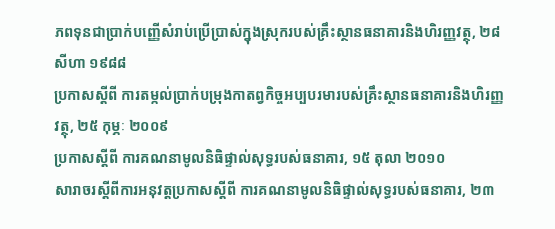ភពទុនជាប្រាក់បញ្ញើសំរាប់ប្រើប្រាស់ក្នុងស្រុករបស់គ្រឹះស្ថានធនាគារនិងហិរញ្ញវត្ថុ, ២៨ សីហា ១៩៨៨
ប្រកាសស្តីពី ការតម្កល់ប្រាក់បម្រុងកាតព្វកិច្ចអប្បបរមារបស់គ្រឹះស្ថានធនាគារនិងហិរញ្ញវត្ថុ, ២៥ កុម្ភៈ ២០០៩
ប្រកាសស្តីពី ការគណនាមូលនិធិផ្ទាល់សុទ្ធរបស់ធនាគារ, ១៥ តុលា ២០១០
សារាចរស្តីពីការអនុវត្តប្រកាសស្តីពី ការគណនាមូលនិធិផ្ទាល់សុទ្ធរបស់ធនាគារ, ២៣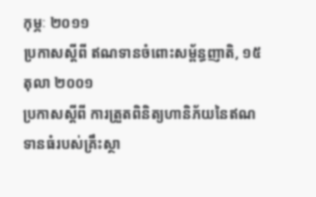កុម្ភៈ ២០១១
ប្រកាសស្តីពី ឥណទានចំពោះសម្ព័ន្ធញាតិ, ១៥ តុលា ២០០១
ប្រកាសស្តីពី ការត្រួតពិនិត្យហានិភ័យនៃឥណទានធំរបស់គ្រឹះស្ថា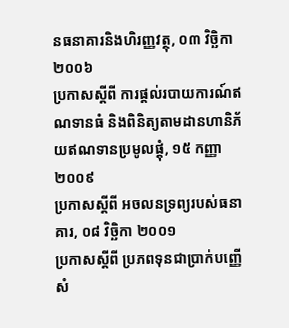នធនាគារនិងហិរញ្ញវត្ថុ, ០៣ វិចិ្ឆកា ២០០៦
ប្រកាសស្តីពី ការផ្តល់របាយការណ៍ឥណទានធំ និងពិនិត្យតាមដានហានិភ័យឥណទានប្រមូលផ្តុំ, ១៥ កញ្ញា ២០០៩
ប្រកាសស្តីពី អចលនទ្រព្យរបស់ធនាគារ, ០៨ វិចិ្ឆកា ២០០១
ប្រកាសស្តីពី ប្រភពទុនជាប្រាក់បញ្ញើសំ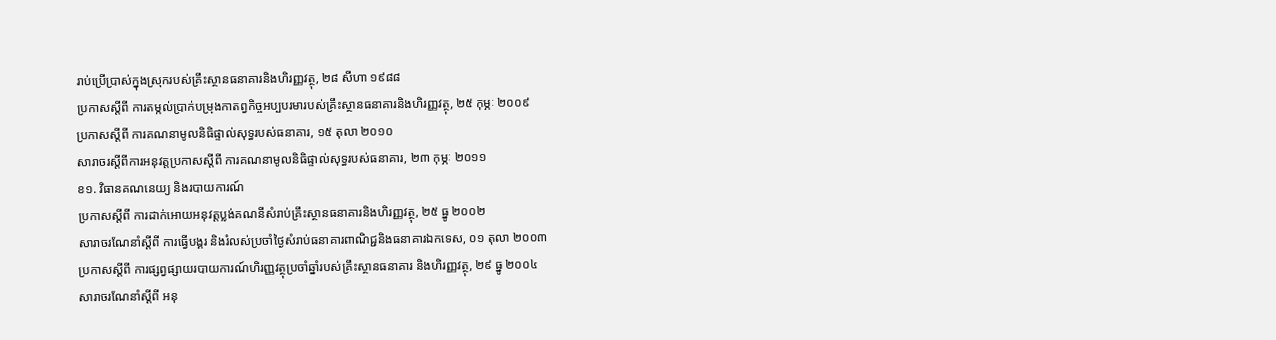រាប់ប្រើប្រាស់ក្នុងស្រុករបស់គ្រឹះស្ថានធនាគារនិងហិរញ្ញវត្ថុ, ២៨ សីហា ១៩៨៨
ប្រកាសស្តីពី ការតម្កល់ប្រាក់បម្រុងកាតព្វកិច្ចអប្បបរមារបស់គ្រឹះស្ថានធនាគារនិងហិរញ្ញវត្ថុ, ២៥ កុម្ភៈ ២០០៩
ប្រកាសស្តីពី ការគណនាមូលនិធិផ្ទាល់សុទ្ធរបស់ធនាគារ, ១៥ តុលា ២០១០
សារាចរស្តីពីការអនុវត្តប្រកាសស្តីពី ការគណនាមូលនិធិផ្ទាល់សុទ្ធរបស់ធនាគារ, ២៣ កុម្ភៈ ២០១១
ខ១. វិធានគណនេយ្យ និងរបាយការណ៍
ប្រកាសស្តីពី ការដាក់អោយអនុវត្តប្លង់គណនីសំរាប់គ្រឹះស្ថានធនាគារនិងហិរញ្ញវត្ថុ, ២៥ ធ្នូ ២០០២
សារាចរណែនាំស្តីពី ការធ្វើបង្គរ និងរំលស់ប្រចាំថ្ងៃសំរាប់ធនាគារពាណិជ្ជនិងធនាគារឯកទេស, ០១ តុលា ២០០៣
ប្រកាសស្តីពី ការផ្សព្វផ្សាយរបាយការណ៍ហិរញ្ញវត្ថុប្រចាំឆ្នាំរបស់គ្រឹះស្ថានធនាគារ និងហិរញ្ញវត្ថុ, ២៩ ធ្នូ ២០០៤
សារាចរណែនាំស្តីពី អនុ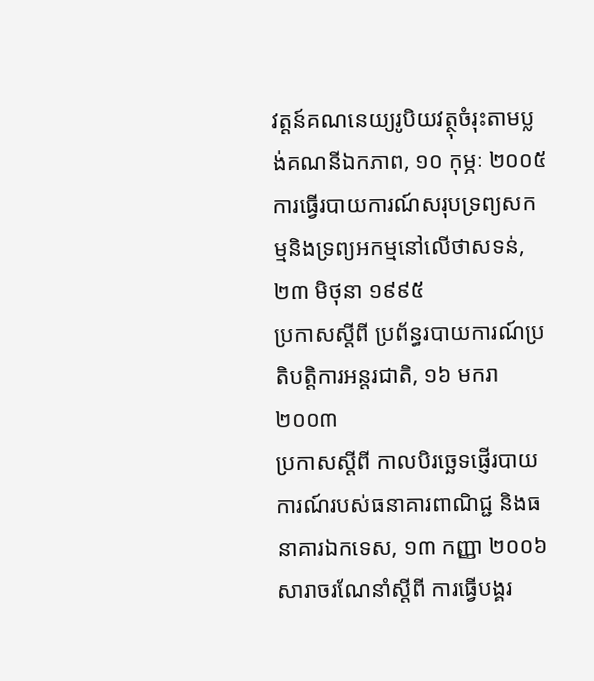វត្តន៍គណនេយ្យរូបិយវត្ថុចំរុះតាមប្លង់គណនីឯកភាព, ១០ កុម្ភៈ ២០០៥
ការធ្វើរបាយការណ៍សរុបទ្រព្យសកម្មនិងទ្រព្យអកម្មនៅលើថាសទន់, ២៣ មិថុនា ១៩៩៥
ប្រកាសស្តីពី ប្រព័ន្ធរបាយការណ៍ប្រតិបត្តិការអន្តរជាតិ, ១៦ មករា ២០០៣
ប្រកាសស្តីពី កាលបិរច្ឆេទផ្ញើរបាយការណ៍របស់ធនាគារពាណិជ្ជ និងធនាគារឯកទេស, ១៣ កញ្ញា ២០០៦
សារាចរណែនាំស្តីពី ការធ្វើបង្គរ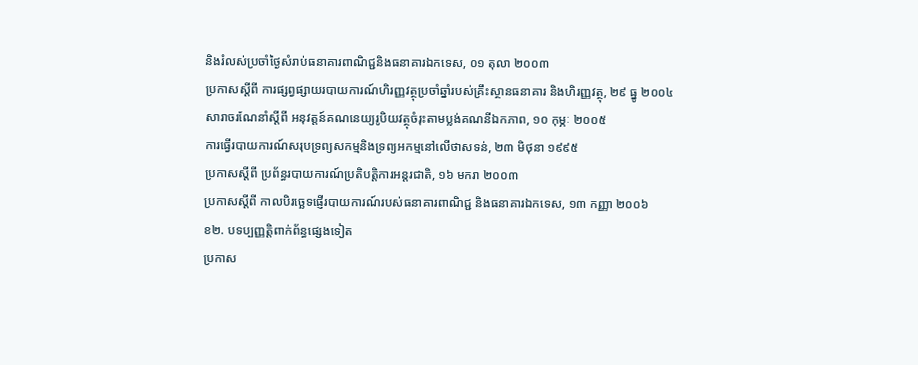និងរំលស់ប្រចាំថ្ងៃសំរាប់ធនាគារពាណិជ្ជនិងធនាគារឯកទេស, ០១ តុលា ២០០៣
ប្រកាសស្តីពី ការផ្សព្វផ្សាយរបាយការណ៍ហិរញ្ញវត្ថុប្រចាំឆ្នាំរបស់គ្រឹះស្ថានធនាគារ និងហិរញ្ញវត្ថុ, ២៩ ធ្នូ ២០០៤
សារាចរណែនាំស្តីពី អនុវត្តន៍គណនេយ្យរូបិយវត្ថុចំរុះតាមប្លង់គណនីឯកភាព, ១០ កុម្ភៈ ២០០៥
ការធ្វើរបាយការណ៍សរុបទ្រព្យសកម្មនិងទ្រព្យអកម្មនៅលើថាសទន់, ២៣ មិថុនា ១៩៩៥
ប្រកាសស្តីពី ប្រព័ន្ធរបាយការណ៍ប្រតិបត្តិការអន្តរជាតិ, ១៦ មករា ២០០៣
ប្រកាសស្តីពី កាលបិរច្ឆេទផ្ញើរបាយការណ៍របស់ធនាគារពាណិជ្ជ និងធនាគារឯកទេស, ១៣ កញ្ញា ២០០៦
ខ២. បទប្បញ្ញត្តិពាក់ព័ន្ធផ្សេងទៀត
ប្រកាស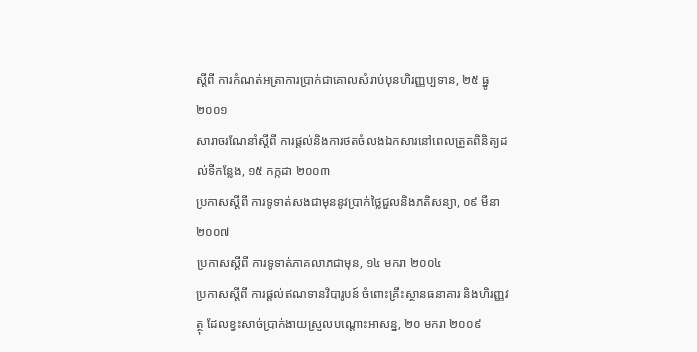ស្តីពី ការកំណត់អត្រាការប្រាក់ជាគោលសំរាប់បុនហិរញ្ញប្បទាន, ២៥ ធ្នូ ២០០១
សារាចរណែនាំស្តីពី ការផ្តល់និងការថតចំលងឯកសារនៅពេលត្រួតពិនិត្យដល់ទីកន្លែង, ១៥ កក្កដា ២០០៣
ប្រកាសស្តីពី ការទូទាត់សងជាមុននូវប្រាក់ថ្លៃជួលនិងភតិសន្យា, ០៩ មីនា ២០០៧
ប្រកាសស្តីពី ការទូទាត់ភាគលាភជាមុន, ១៤ មករា ២០០៤
ប្រកាសស្តីពី ការផ្តល់ឥណទានវិបារូបន៍ ចំពោះគ្រឹះស្ថានធនាគារ និងហិរញ្ញវត្ថុ ដែលខ្វះសាច់ប្រាក់ងាយស្រួលបណ្តោះអាសន្ន, ២០ មករា ២០០៩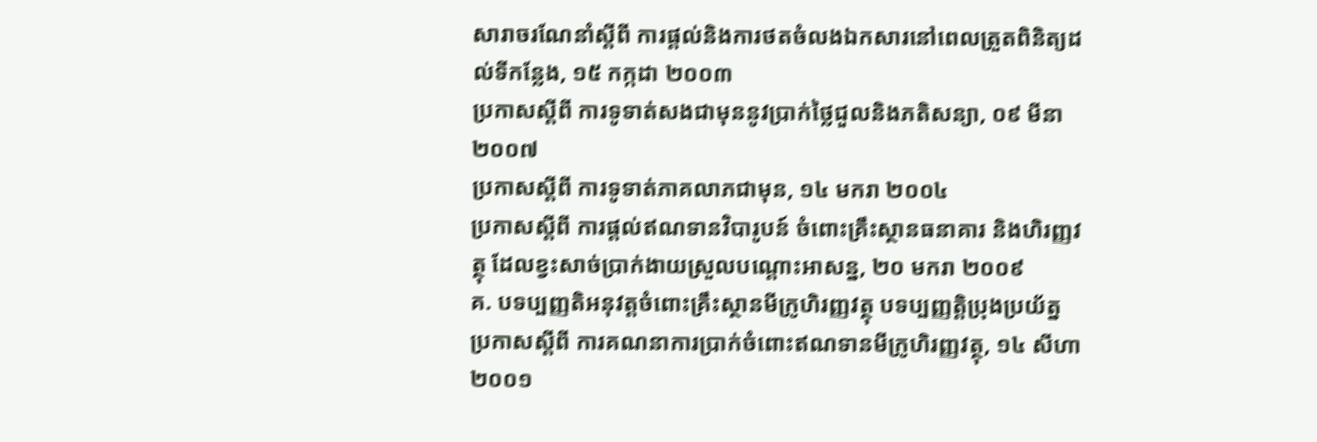សារាចរណែនាំស្តីពី ការផ្តល់និងការថតចំលងឯកសារនៅពេលត្រួតពិនិត្យដល់ទីកន្លែង, ១៥ កក្កដា ២០០៣
ប្រកាសស្តីពី ការទូទាត់សងជាមុននូវប្រាក់ថ្លៃជួលនិងភតិសន្យា, ០៩ មីនា ២០០៧
ប្រកាសស្តីពី ការទូទាត់ភាគលាភជាមុន, ១៤ មករា ២០០៤
ប្រកាសស្តីពី ការផ្តល់ឥណទានវិបារូបន៍ ចំពោះគ្រឹះស្ថានធនាគារ និងហិរញ្ញវត្ថុ ដែលខ្វះសាច់ប្រាក់ងាយស្រួលបណ្តោះអាសន្ន, ២០ មករា ២០០៩
គ. បទប្បញ្ញតិអនុវត្តចំពោះគ្រឹះស្ថានមីក្រូហិរញ្ញវត្ថុ បទប្បញ្ញត្តិប្រុងប្រយ័ត្ន
ប្រកាសស្តីពី ការគណនាការប្រាក់ចំពោះឥណទានមីក្រូហិរញ្ញវត្ថុ, ១៤ សីហា ២០០១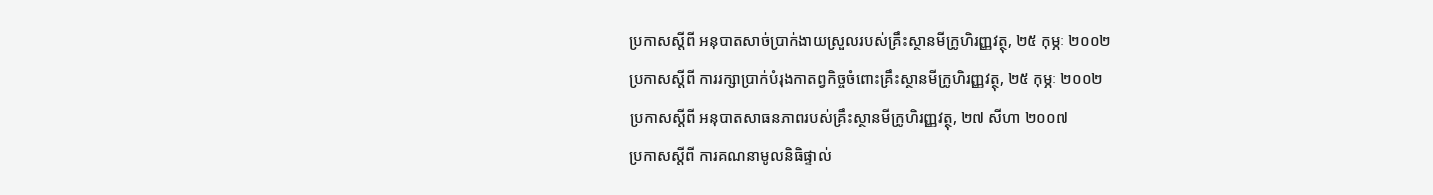ប្រកាសស្តីពី អនុបាតសាច់ប្រាក់ងាយស្រួលរបស់គ្រឹះស្ថានមីក្រូហិរញ្ញវត្ថុ, ២៥ កុម្ភៈ ២០០២
ប្រកាសស្តីពី ការរក្សាប្រាក់បំរុងកាតព្វកិច្ចចំពោះគ្រឹះស្ថានមីក្រូហិរញ្ញវត្ថុ, ២៥ កុម្ភៈ ២០០២
ប្រកាសស្តីពី អនុបាតសាធនភាពរបស់គ្រឹះស្ថានមីក្រូហិរញ្ញវត្ថុ, ២៧ សីហា ២០០៧
ប្រកាសស្តីពី ការគណនាមូលនិធិផ្ទាល់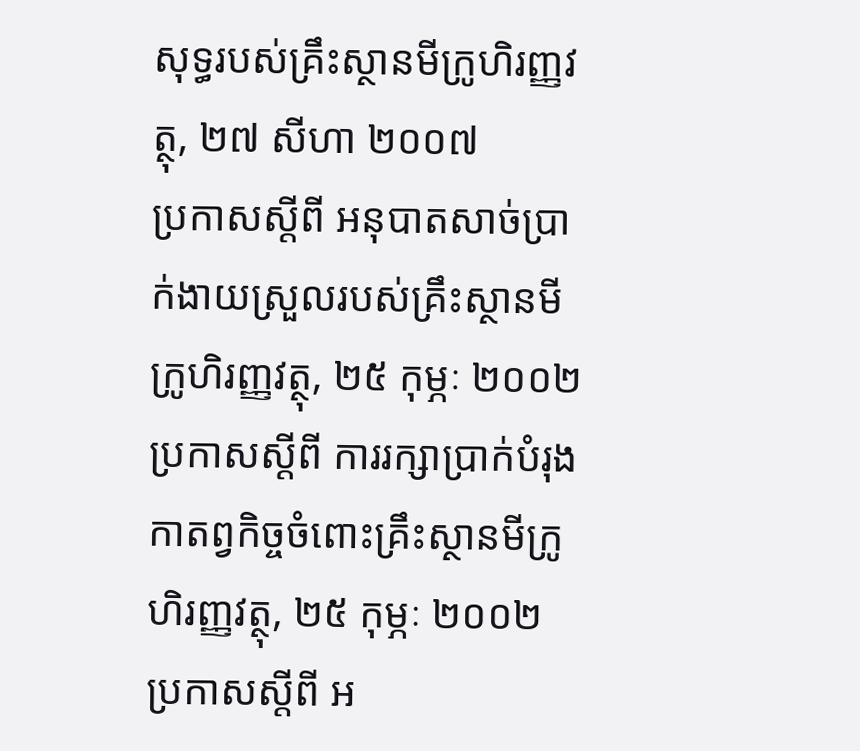សុទ្ធរបស់គ្រឹះស្ថានមីក្រូហិរញ្ញវត្ថុ, ២៧ សីហា ២០០៧
ប្រកាសស្តីពី អនុបាតសាច់ប្រាក់ងាយស្រួលរបស់គ្រឹះស្ថានមីក្រូហិរញ្ញវត្ថុ, ២៥ កុម្ភៈ ២០០២
ប្រកាសស្តីពី ការរក្សាប្រាក់បំរុងកាតព្វកិច្ចចំពោះគ្រឹះស្ថានមីក្រូហិរញ្ញវត្ថុ, ២៥ កុម្ភៈ ២០០២
ប្រកាសស្តីពី អ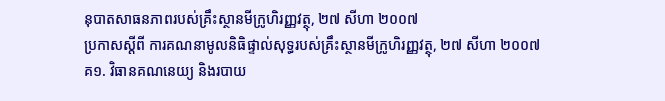នុបាតសាធនភាពរបស់គ្រឹះស្ថានមីក្រូហិរញ្ញវត្ថុ, ២៧ សីហា ២០០៧
ប្រកាសស្តីពី ការគណនាមូលនិធិផ្ទាល់សុទ្ធរបស់គ្រឹះស្ថានមីក្រូហិរញ្ញវត្ថុ, ២៧ សីហា ២០០៧
គ១. វិធានគណនេយ្យ និងរបាយ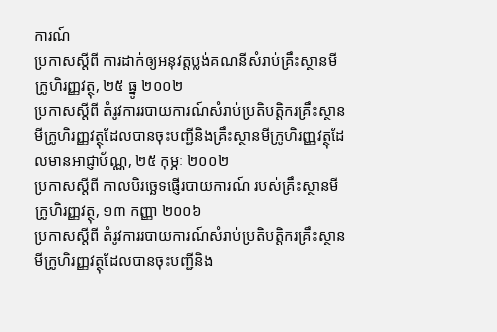ការណ៍
ប្រកាសស្តីពី ការដាក់ឲ្យអនុវត្តប្លង់គណនីសំរាប់គ្រឹះស្ថានមីក្រូហិរញ្ញវត្ថុ, ២៥ ធ្នូ ២០០២
ប្រកាសស្តីពី តំរូវការរបាយការណ៍សំរាប់ប្រតិបត្តិករគ្រឹះស្ថានមីក្រូហិរញ្ញវត្ថុដែលបានចុះបញ្ជីនិងគ្រឹះស្ថានមីក្រូហិរញ្ញវត្ថុដែលមានអាជ្ញាប័ណ្ណ, ២៥ កុម្ភៈ ២០០២
ប្រកាសស្តីពី កាលបិរច្ឆេទផ្ញើរបាយការណ៍ របស់គ្រឹះស្ថានមីក្រូហិរញ្ញវត្ថុ, ១៣ កញ្ញា ២០០៦
ប្រកាសស្តីពី តំរូវការរបាយការណ៍សំរាប់ប្រតិបត្តិករគ្រឹះស្ថានមីក្រូហិរញ្ញវត្ថុដែលបានចុះបញ្ជីនិង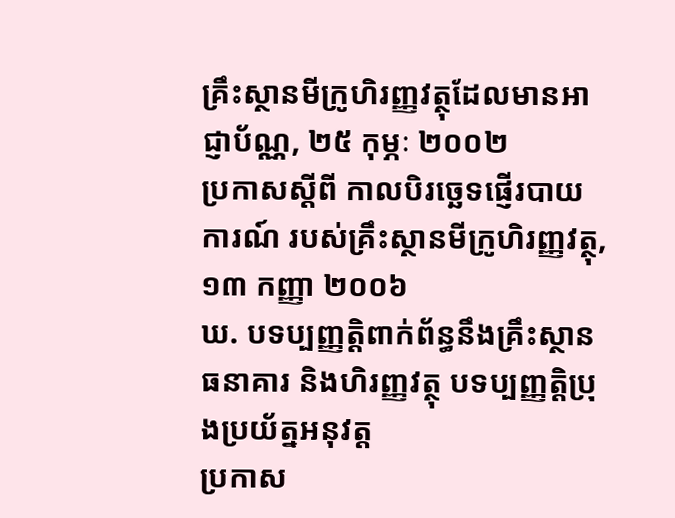គ្រឹះស្ថានមីក្រូហិរញ្ញវត្ថុដែលមានអាជ្ញាប័ណ្ណ, ២៥ កុម្ភៈ ២០០២
ប្រកាសស្តីពី កាលបិរច្ឆេទផ្ញើរបាយការណ៍ របស់គ្រឹះស្ថានមីក្រូហិរញ្ញវត្ថុ, ១៣ កញ្ញា ២០០៦
ឃ. បទប្បញ្ញត្តិពាក់ព័ន្ធនឹងគ្រឹះស្ថានធនាគារ និងហិរញ្ញវត្ថុ បទប្បញ្ញត្តិប្រុងប្រយ័ត្នអនុវត្ត
ប្រកាស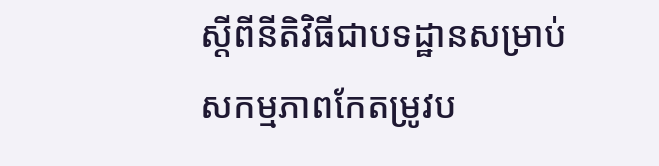ស្តីពីនីតិវិធីជាបទដ្ឋានសម្រាប់សកម្មភាពកែតម្រូវប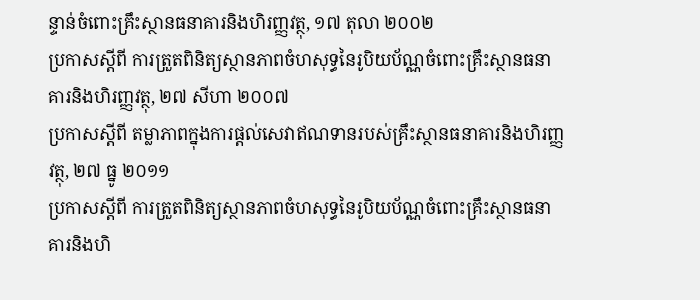ន្ទាន់ចំពោះគ្រឹះស្ថានធនាគារនិងហិរញ្ញវត្ថុ, ១៧ តុលា ២០០២
ប្រកាសស្តីពី ការត្រួតពិនិត្យស្ថានភាពចំហសុទ្ធនៃរូបិយប័ណ្ណចំពោះគ្រឹះស្ថានធនាគារនិងហិរញ្ញវត្ថុ, ២៧ សីហា ២០០៧
ប្រកាសស្តីពី តម្លាភាពក្នុងការផ្តល់សេវាឥណទានរបស់គ្រឹះស្ថានធនាគារនិងហិរញ្ញវត្ថុ, ២៧ ធ្នូ ២០១១
ប្រកាសស្តីពី ការត្រួតពិនិត្យស្ថានភាពចំហសុទ្ធនៃរូបិយប័ណ្ណចំពោះគ្រឹះស្ថានធនាគារនិងហិ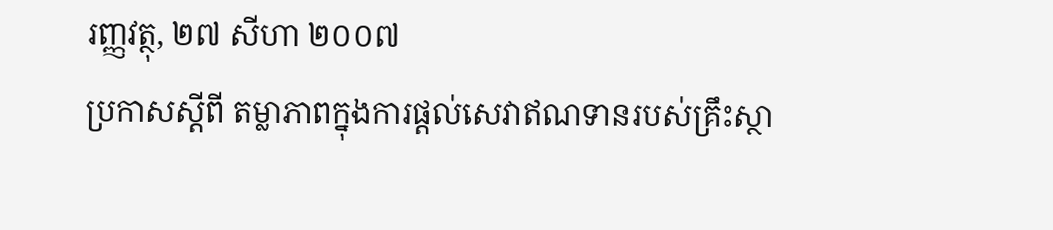រញ្ញវត្ថុ, ២៧ សីហា ២០០៧
ប្រកាសស្តីពី តម្លាភាពក្នុងការផ្តល់សេវាឥណទានរបស់គ្រឹះស្ថា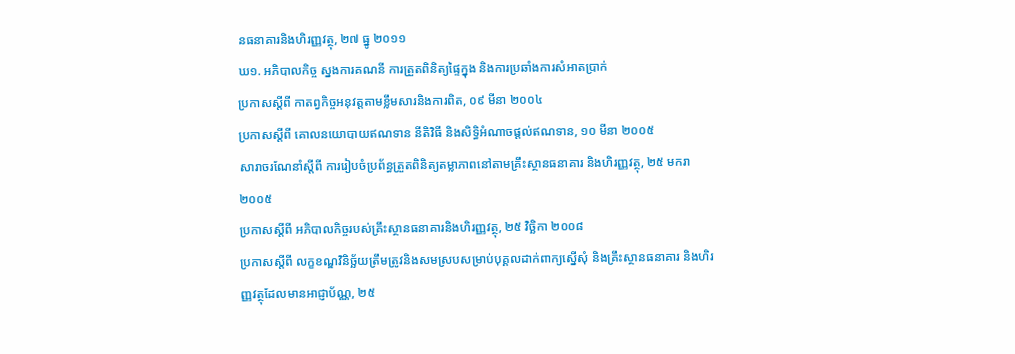នធនាគារនិងហិរញ្ញវត្ថុ, ២៧ ធ្នូ ២០១១
ឃ១. អភិបាលកិច្ច ស្នងការគណនី ការត្រួតពិនិត្យផ្ទៃក្នុង និងការប្រឆាំងការសំអាតប្រាក់
ប្រកាសស្តីពី កាតព្វកិច្ចអនុវត្តតាមខ្លឹមសារនិងការពិត, ០៩ មីនា ២០០៤
ប្រកាសស្តីពី គោលនយោបាយឥណទាន នីតិវិធី និងសិទ្ធិអំណាចផ្តល់ឥណទាន, ១០ មីនា ២០០៥
សារាចរណែនាំស្តីពី ការរៀបចំប្រព័ន្ធត្រួតពិនិត្យតម្លាភាពនៅតាមគ្រឹះស្ថានធនាគារ និងហិរញ្ញវត្ថុ, ២៥ មករា ២០០៥
ប្រកាសស្តីពី អភិបាលកិច្ចរបស់គ្រឹះស្ថានធនាគារនិងហិរញ្ញវត្ថុ, ២៥ វិចិ្ឆកា ២០០៨
ប្រកាសស្តីពី លក្ខខណ្ឌវិនិច្ឆ័យត្រឹមត្រូវនិងសមស្របសម្រាប់បុគ្គលដាក់ពាក្យស្នើសុំ និងគ្រឹះស្ថានធនាគារ និងហិរញ្ញវត្ថុដែលមានអាជ្ញាប័ណ្ណ, ២៥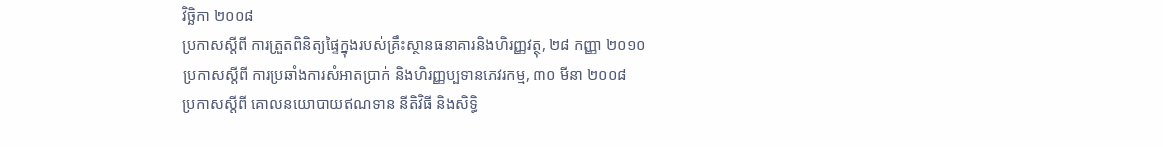វិចិ្ឆកា ២០០៨
ប្រកាសស្តីពី ការត្រួតពិនិត្យផ្ទៃក្នុងរបស់គ្រឹះស្ថានធនាគារនិងហិរញ្ញវត្ថុ, ២៨ កញ្ញា ២០១០
ប្រកាសស្តីពី ការប្រឆាំងការសំអាតប្រាក់ និងហិរញ្ញប្បទានភេវរកម្ម, ៣០ មីនា ២០០៨
ប្រកាសស្តីពី គោលនយោបាយឥណទាន នីតិវិធី និងសិទ្ធិ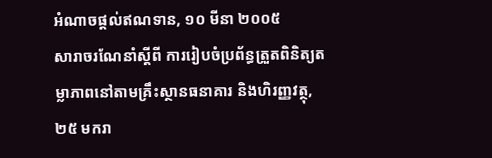អំណាចផ្តល់ឥណទាន, ១០ មីនា ២០០៥
សារាចរណែនាំស្តីពី ការរៀបចំប្រព័ន្ធត្រួតពិនិត្យតម្លាភាពនៅតាមគ្រឹះស្ថានធនាគារ និងហិរញ្ញវត្ថុ, ២៥ មករា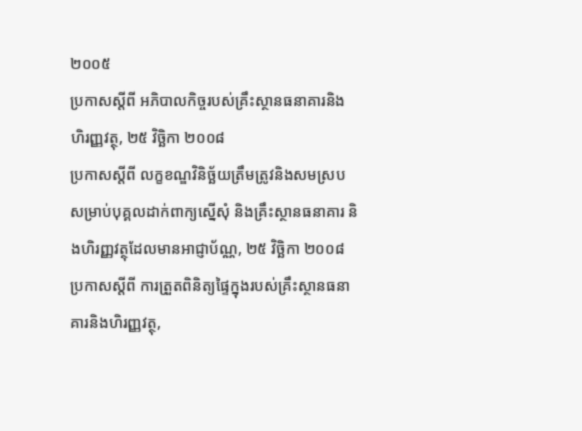២០០៥
ប្រកាសស្តីពី អភិបាលកិច្ចរបស់គ្រឹះស្ថានធនាគារនិងហិរញ្ញវត្ថុ, ២៥ វិចិ្ឆកា ២០០៨
ប្រកាសស្តីពី លក្ខខណ្ឌវិនិច្ឆ័យត្រឹមត្រូវនិងសមស្របសម្រាប់បុគ្គលដាក់ពាក្យស្នើសុំ និងគ្រឹះស្ថានធនាគារ និងហិរញ្ញវត្ថុដែលមានអាជ្ញាប័ណ្ណ, ២៥ វិចិ្ឆកា ២០០៨
ប្រកាសស្តីពី ការត្រួតពិនិត្យផ្ទៃក្នុងរបស់គ្រឹះស្ថានធនាគារនិងហិរញ្ញវត្ថុ,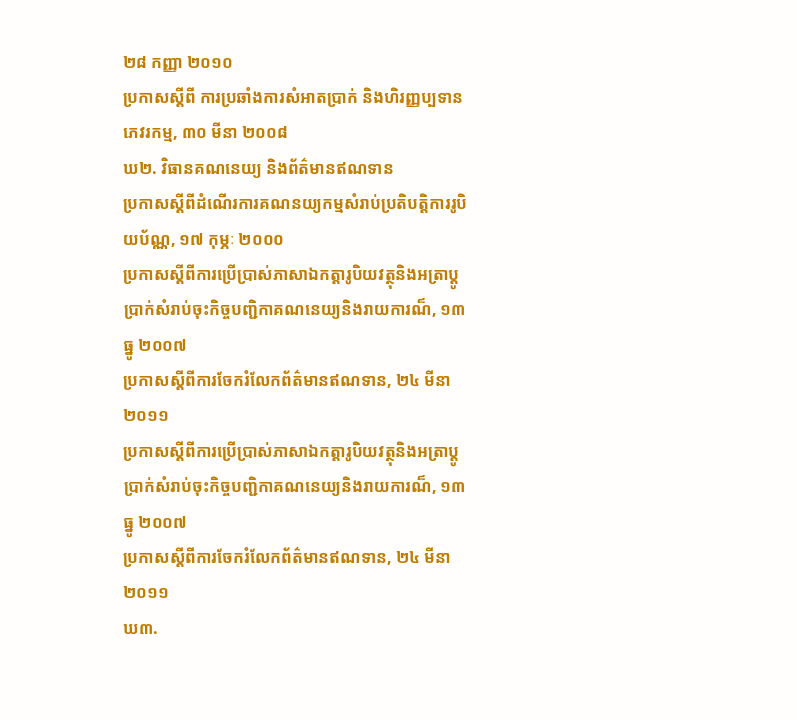២៨ កញ្ញា ២០១០
ប្រកាសស្តីពី ការប្រឆាំងការសំអាតប្រាក់ និងហិរញ្ញប្បទានភេវរកម្ម, ៣០ មីនា ២០០៨
ឃ២. វិធានគណនេយ្យ និងព័ត៌មានឥណទាន
ប្រកាសស្តីពីដំណើរការគណនយ្យកម្មសំរាប់ប្រតិបត្តិការរូបិយប័ណ្ណ, ១៧ កុម្ភៈ ២០០០
ប្រកាសស្តីពីការប្រើប្រាស់ភាសាឯកត្តារូបិយវត្ថុនិងអត្រាប្តូប្រាក់សំរាប់ចុះកិច្ចបញ្ជិកាគណនេយ្យនិងរាយការណ៏, ១៣ ធ្នូ ២០០៧
ប្រកាសស្តីពីការចែករំលែកព័ត៌មានឥណទាន, ២៤ មីនា ២០១១
ប្រកាសស្តីពីការប្រើប្រាស់ភាសាឯកត្តារូបិយវត្ថុនិងអត្រាប្តូប្រាក់សំរាប់ចុះកិច្ចបញ្ជិកាគណនេយ្យនិងរាយការណ៏, ១៣ ធ្នូ ២០០៧
ប្រកាសស្តីពីការចែករំលែកព័ត៌មានឥណទាន, ២៤ មីនា ២០១១
ឃ៣.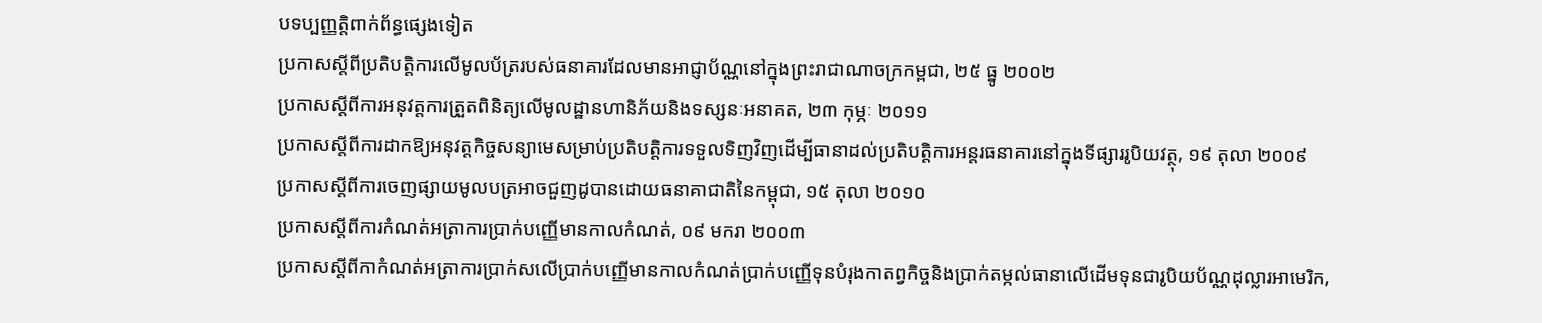បទប្បញ្ញត្តិពាក់ព័ន្ធផ្សេងទៀត
ប្រកាសស្តីពីប្រតិបត្តិការលើមូលប័ត្ររបស់ធនាគារដែលមានអាជ្ញាប័ណ្ណនៅក្នុងព្រះរាជាណាចក្រកម្ពជា, ២៥ ធ្នូ ២០០២
ប្រកាសស្តីពីការអនុវត្តការត្រួតពិនិត្យលើមូលដ្ឋានហានិភ័យនិងទស្សនៈអនាគត, ២៣ កុម្ភៈ ២០១១
ប្រកាសស្តីពីការដាកឱ្យអនុវត្តកិច្ចសន្យាមេសម្រាប់ប្រតិបត្តិការទទួលទិញវិញដើម្បីធានាដល់ប្រតិបត្តិការអន្តរធនាគារនៅក្នុងទីផ្សាររូបិយវត្ថុ, ១៩ តុលា ២០០៩
ប្រកាសស្តីពីការចេញផ្សាយមូលបត្រអាចជួញដូបានដោយធនាគាជាតិនៃកម្ពុជា, ១៥ តុលា ២០១០
ប្រកាសស្តីពីការកំណត់អត្រាការប្រាក់បញ្ញើមានកាលកំណត់, ០៩ មករា ២០០៣
ប្រកាសស្តីពីកាកំណត់អត្រាការប្រាក់សលើប្រាក់បញ្ញើមានកាលកំណត់ប្រាក់បញ្ញើទុនបំរុងកាតព្វកិច្ចនិងប្រាក់តម្កល់ធានាលើដើមទុនជារូបិយប័ណ្ណដុល្លារអាមេរិក,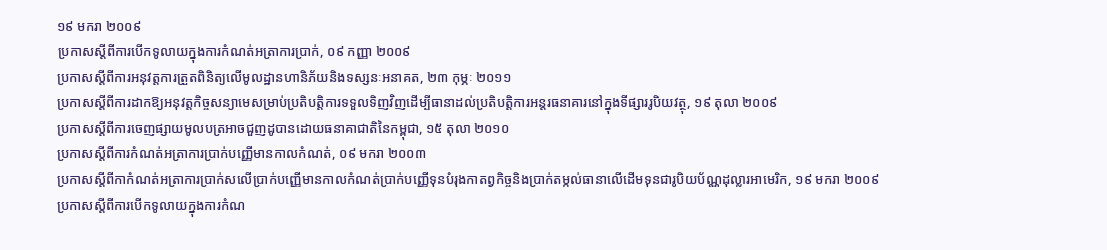១៩ មករា ២០០៩
ប្រកាសស្តីពីការបើកទូលាយក្នុងការកំណត់អត្រាការប្រាក់, ០៩ កញ្ញា ២០០៩
ប្រកាសស្តីពីការអនុវត្តការត្រួតពិនិត្យលើមូលដ្ឋានហានិភ័យនិងទស្សនៈអនាគត, ២៣ កុម្ភៈ ២០១១
ប្រកាសស្តីពីការដាកឱ្យអនុវត្តកិច្ចសន្យាមេសម្រាប់ប្រតិបត្តិការទទួលទិញវិញដើម្បីធានាដល់ប្រតិបត្តិការអន្តរធនាគារនៅក្នុងទីផ្សាររូបិយវត្ថុ, ១៩ តុលា ២០០៩
ប្រកាសស្តីពីការចេញផ្សាយមូលបត្រអាចជួញដូបានដោយធនាគាជាតិនៃកម្ពុជា, ១៥ តុលា ២០១០
ប្រកាសស្តីពីការកំណត់អត្រាការប្រាក់បញ្ញើមានកាលកំណត់, ០៩ មករា ២០០៣
ប្រកាសស្តីពីកាកំណត់អត្រាការប្រាក់សលើប្រាក់បញ្ញើមានកាលកំណត់ប្រាក់បញ្ញើទុនបំរុងកាតព្វកិច្ចនិងប្រាក់តម្កល់ធានាលើដើមទុនជារូបិយប័ណ្ណដុល្លារអាមេរិក, ១៩ មករា ២០០៩
ប្រកាសស្តីពីការបើកទូលាយក្នុងការកំណ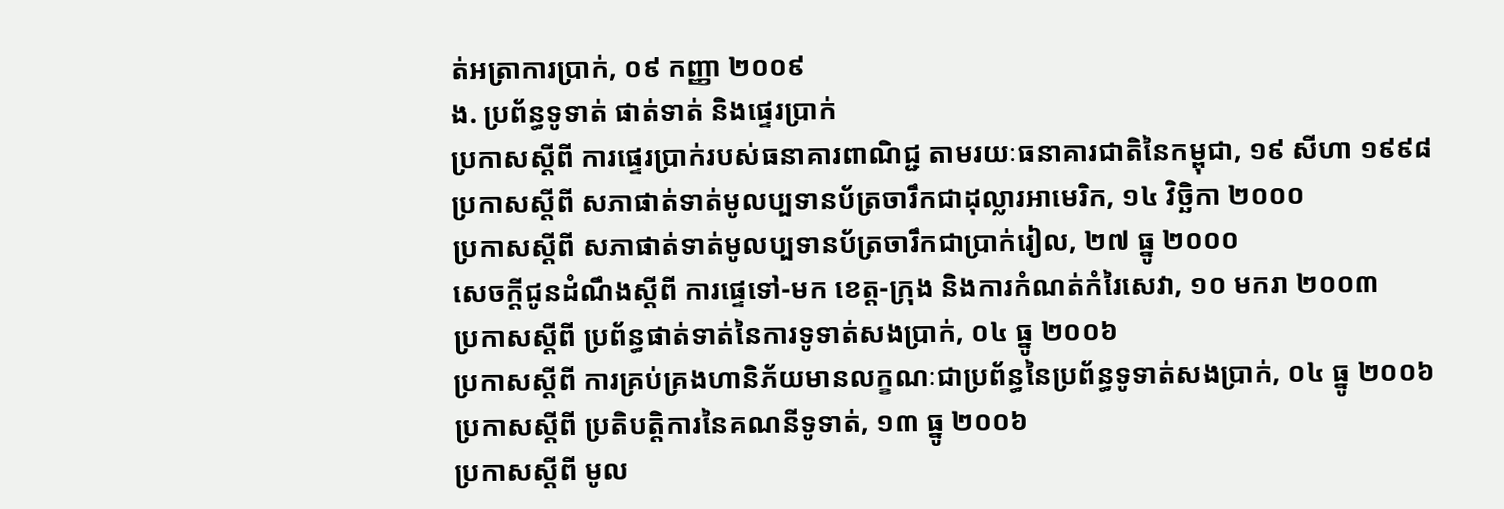ត់អត្រាការប្រាក់, ០៩ កញ្ញា ២០០៩
ង. ប្រព័ន្ធទូទាត់ ផាត់ទាត់ និងផ្ទេរប្រាក់
ប្រកាសស្តីពី ការផ្ទេរប្រាក់របស់ធនាគារពាណិជ្ជ តាមរយៈធនាគារជាតិនៃកម្ពុជា, ១៩ សីហា ១៩៩៨
ប្រកាសស្តីពី សភាផាត់ទាត់មូលប្បទានប័ត្រចារឹកជាដុល្លារអាមេរិក, ១៤ វិចិ្ឆកា ២០០០
ប្រកាសស្តីពី សភាផាត់ទាត់មូលប្បទានប័ត្រចារឹកជាប្រាក់រៀល, ២៧ ធ្នូ ២០០០
សេចក្តីជូនដំណឹងស្តីពី ការផ្ទេទៅ-មក ខេត្ត-ក្រុង និងការកំណត់កំរៃសេវា, ១០ មករា ២០០៣
ប្រកាសស្តីពី ប្រព័ន្ធផាត់ទាត់នៃការទូទាត់សងប្រាក់, ០៤ ធ្នូ ២០០៦
ប្រកាសស្តីពី ការគ្រប់គ្រងហានិភ័យមានលក្ខណៈជាប្រព័ន្ធនៃប្រព័ន្ធទូទាត់សងប្រាក់, ០៤ ធ្នូ ២០០៦
ប្រកាសស្តីពី ប្រតិបត្តិការនៃគណនីទូទាត់, ១៣ ធ្នូ ២០០៦
ប្រកាសស្តីពី មូល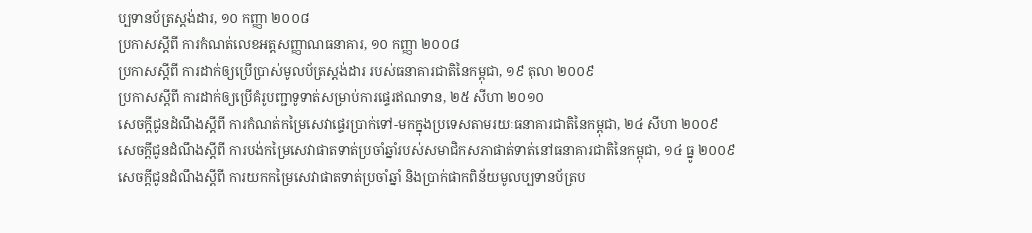ប្បទានប័ត្រស្តង់ដារ, ១០ កញ្ញា ២០០៨
ប្រកាសស្តីពី ការកំណត់លេខអត្តសញ្ញាណធនាគារ, ១០ កញ្ញា ២០០៨
ប្រកាសស្តីពី ការដាក់ឲ្យប្រើប្រាស់មូលប័ត្រស្តង់ដារ របស់ធនាគារជាតិនៃកម្ពុជា, ១៩ តុលា ២០០៩
ប្រកាសស្តីពី ការដាក់ឲ្យប្រើគំរូបញ្ជាទូទាត់សម្រាប់ការផ្ទេរឥណទាន, ២៥ សីហា ២០១០
សេចក្តីជូនដំណឹងស្តីពី ការកំណត់កម្រៃសេវាផ្ទេរប្រាក់ទៅ-មកក្នុងប្រទេសតាមរយៈធនាគារជាតិនៃកម្ពុជា, ២៤ សីហា ២០០៩
សេចក្តីជូនដំណឹងស្តីពី ការបង់កម្រៃសេវាផាតទាត់ប្រចាំឆ្នាំរបស់សមាជិកសភាផាត់ទាត់នៅធនាគារជាតិនៃកម្ពុជា, ១៤ ធ្នូ ២០០៩
សេចក្តីជូនដំណឹងស្តីពី ការយកកម្រៃសេវាផាតទាត់ប្រចាំឆ្នាំ និងប្រាក់ផាកពិន័យមូលប្បទានប័ត្រប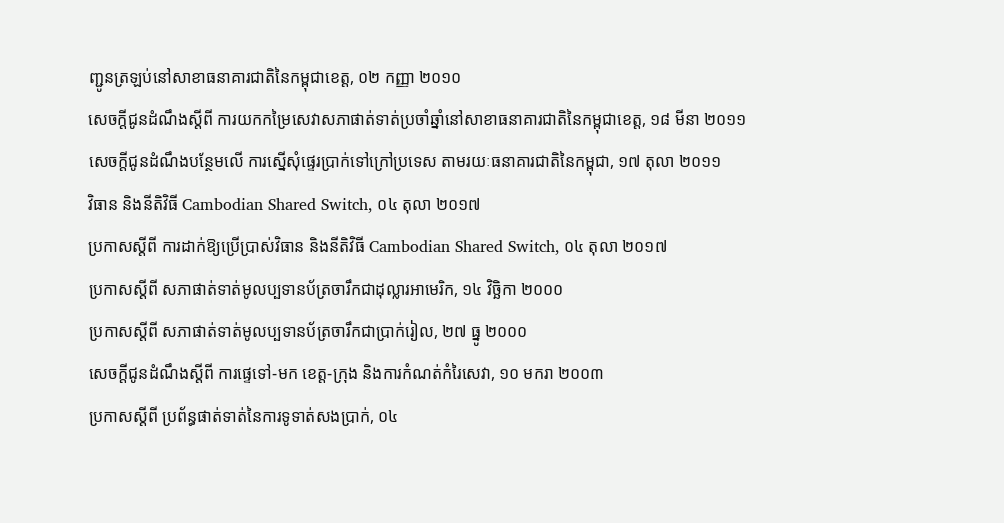ញ្ជូនត្រឡប់នៅសាខាធនាគារជាតិនៃកម្ពុជាខេត្ត, ០២ កញ្ញា ២០១០
សេចក្តីជូនដំណឹងស្តីពី ការយកកម្រៃសេវាសភាផាត់ទាត់ប្រចាំឆ្នាំនៅសាខាធនាគារជាតិនៃកម្ពុជាខេត្ត, ១៨ មីនា ២០១១
សេចក្តីជូនដំណឹងបន្ថែមលើ ការស្នើសុំផ្ទេរប្រាក់ទៅក្រៅប្រទេស តាមរយៈធនាគារជាតិនៃកម្ពុជា, ១៧ តុលា ២០១១
វិធាន និងនីតិវិធី Cambodian Shared Switch, ០៤ តុលា ២០១៧
ប្រកាសស្តីពី ការដាក់ឱ្យប្រើប្រាស់វិធាន និងនីតិវិធី Cambodian Shared Switch, ០៤ តុលា ២០១៧
ប្រកាសស្តីពី សភាផាត់ទាត់មូលប្បទានប័ត្រចារឹកជាដុល្លារអាមេរិក, ១៤ វិចិ្ឆកា ២០០០
ប្រកាសស្តីពី សភាផាត់ទាត់មូលប្បទានប័ត្រចារឹកជាប្រាក់រៀល, ២៧ ធ្នូ ២០០០
សេចក្តីជូនដំណឹងស្តីពី ការផ្ទេទៅ-មក ខេត្ត-ក្រុង និងការកំណត់កំរៃសេវា, ១០ មករា ២០០៣
ប្រកាសស្តីពី ប្រព័ន្ធផាត់ទាត់នៃការទូទាត់សងប្រាក់, ០៤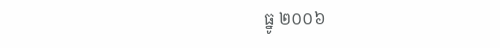ធ្នូ ២០០៦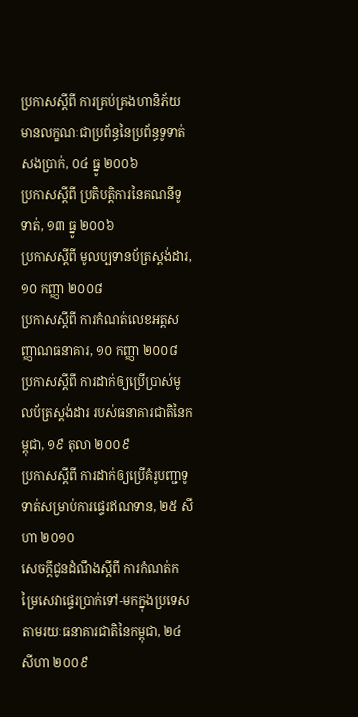ប្រកាសស្តីពី ការគ្រប់គ្រងហានិភ័យមានលក្ខណៈជាប្រព័ន្ធនៃប្រព័ន្ធទូទាត់សងប្រាក់, ០៤ ធ្នូ ២០០៦
ប្រកាសស្តីពី ប្រតិបត្តិការនៃគណនីទូទាត់, ១៣ ធ្នូ ២០០៦
ប្រកាសស្តីពី មូលប្បទានប័ត្រស្តង់ដារ, ១០ កញ្ញា ២០០៨
ប្រកាសស្តីពី ការកំណត់លេខអត្តសញ្ញាណធនាគារ, ១០ កញ្ញា ២០០៨
ប្រកាសស្តីពី ការដាក់ឲ្យប្រើប្រាស់មូលប័ត្រស្តង់ដារ របស់ធនាគារជាតិនៃកម្ពុជា, ១៩ តុលា ២០០៩
ប្រកាសស្តីពី ការដាក់ឲ្យប្រើគំរូបញ្ជាទូទាត់សម្រាប់ការផ្ទេរឥណទាន, ២៥ សីហា ២០១០
សេចក្តីជូនដំណឹងស្តីពី ការកំណត់កម្រៃសេវាផ្ទេរប្រាក់ទៅ-មកក្នុងប្រទេសតាមរយៈធនាគារជាតិនៃកម្ពុជា, ២៤ សីហា ២០០៩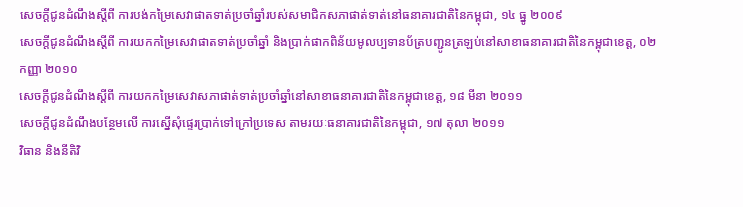សេចក្តីជូនដំណឹងស្តីពី ការបង់កម្រៃសេវាផាតទាត់ប្រចាំឆ្នាំរបស់សមាជិកសភាផាត់ទាត់នៅធនាគារជាតិនៃកម្ពុជា, ១៤ ធ្នូ ២០០៩
សេចក្តីជូនដំណឹងស្តីពី ការយកកម្រៃសេវាផាតទាត់ប្រចាំឆ្នាំ និងប្រាក់ផាកពិន័យមូលប្បទានប័ត្របញ្ជូនត្រឡប់នៅសាខាធនាគារជាតិនៃកម្ពុជាខេត្ត, ០២ កញ្ញា ២០១០
សេចក្តីជូនដំណឹងស្តីពី ការយកកម្រៃសេវាសភាផាត់ទាត់ប្រចាំឆ្នាំនៅសាខាធនាគារជាតិនៃកម្ពុជាខេត្ត, ១៨ មីនា ២០១១
សេចក្តីជូនដំណឹងបន្ថែមលើ ការស្នើសុំផ្ទេរប្រាក់ទៅក្រៅប្រទេស តាមរយៈធនាគារជាតិនៃកម្ពុជា, ១៧ តុលា ២០១១
វិធាន និងនីតិវិ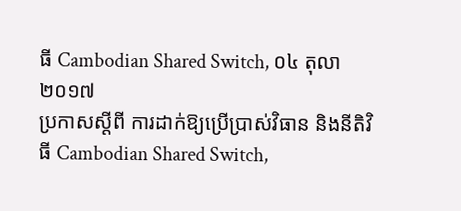ធី Cambodian Shared Switch, ០៤ តុលា ២០១៧
ប្រកាសស្តីពី ការដាក់ឱ្យប្រើប្រាស់វិធាន និងនីតិវិធី Cambodian Shared Switch,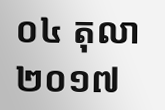០៤ តុលា ២០១៧